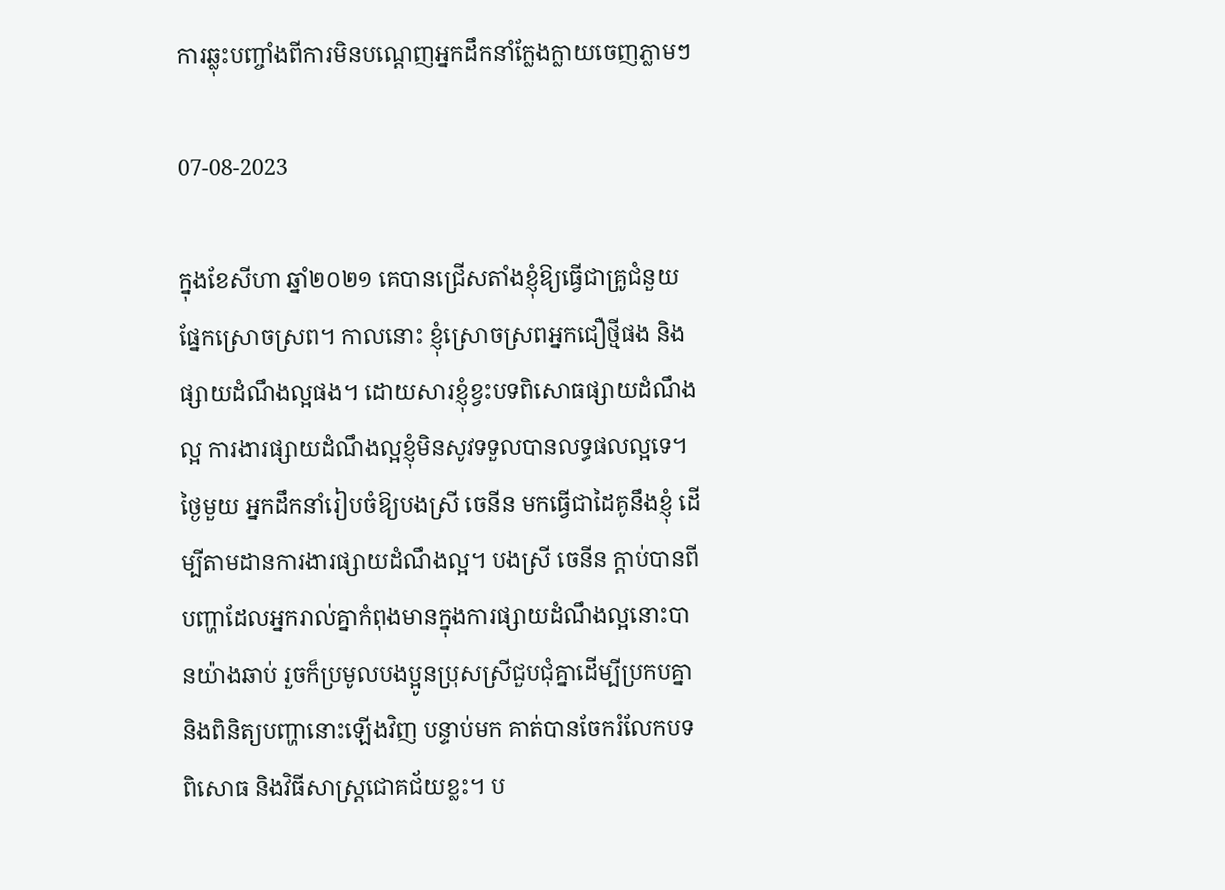ការឆ្លុះបញ្ចាំងពីការមិនបណ្ដេញអ្នកដឹកនាំក្លែងក្លាយចេញភ្លាមៗ

07-08-2023

ក្នុងខែសីហា ឆ្នាំ២០២១ គេបានជ្រើសតាំងខ្ញុំឱ្យធ្វើជាគ្រូជំនួយផ្នែកស្រោចស្រព។ កាលនោះ ខ្ញុំស្រោចស្រពអ្នកជឿថ្មីផង និងផ្សាយដំណឹងល្អផង។ ដោយសារខ្ញុំខ្វះបទពិសោធផ្សាយដំណឹងល្អ ការងារផ្សាយដំណឹងល្អខ្ញុំមិនសូវទទួលបានលទ្ធផលល្អទេ។ ថ្ងៃមួយ អ្នកដឹកនាំរៀបចំឱ្យបងស្រី ចេនីន មកធ្វើជាដៃគូនឹងខ្ញុំ ដើម្បីតាមដានការងារផ្សាយដំណឹងល្អ។ បងស្រី ចេនីន ក្ដាប់បានពីបញ្ហាដែលអ្នករាល់គ្នាកំពុងមានក្នុងការផ្សាយដំណឹងល្អនោះបានយ៉ាងឆាប់ រួចក៏ប្រមូលបងប្អូនប្រុសស្រីជួបជុំគ្នាដើម្បីប្រកបគ្នា និងពិនិត្យបញ្ហានោះឡើងវិញ បន្ទាប់មក គាត់បានចែករំលែកបទពិសោធ និងវិធីសាស្រ្តជោគជ័យខ្លះ។ ប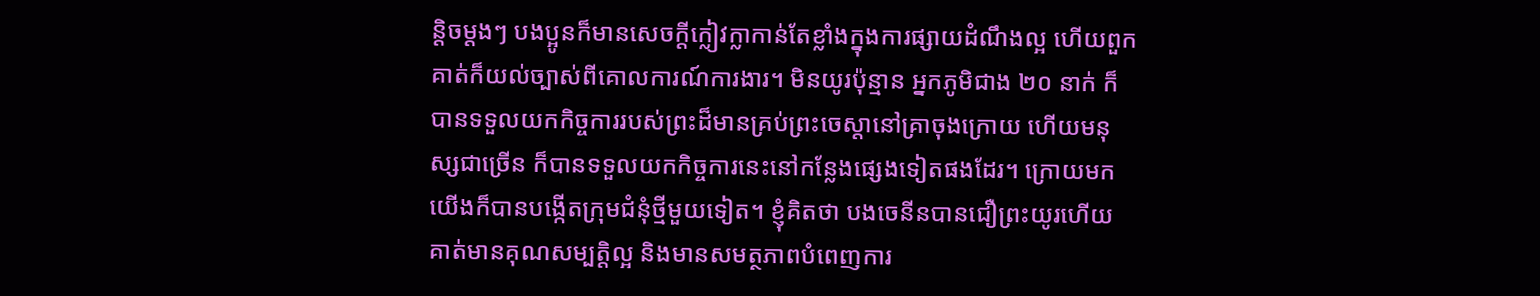ន្តិចម្ដងៗ បងប្អូនក៏មានសេចក្ដីក្លៀវក្លាកាន់តែខ្លាំងក្នុងការផ្សាយដំណឹងល្អ ហើយពួកគាត់ក៏យល់ច្បាស់ពីគោលការណ៍ការងារ។ មិនយូរប៉ុន្មាន អ្នកភូមិជាង ២០ នាក់ ក៏បានទទួលយកកិច្ចការរបស់ព្រះដ៏មានគ្រប់ព្រះចេស្ដានៅគ្រាចុងក្រោយ ហើយមនុស្សជាច្រើន ក៏បានទទួលយកកិច្ចការនេះនៅកន្លែងផ្សេងទៀតផងដែរ។ ក្រោយមក យើងក៏បានបង្កើតក្រុមជំនុំថ្មីមួយទៀត។ ខ្ញុំគិតថា បងចេនីនបានជឿព្រះយូរហើយ គាត់មានគុណសម្បត្តិល្អ និងមានសមត្ថភាពបំពេញការ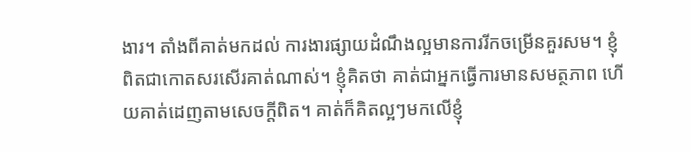ងារ។ តាំងពីគាត់មកដល់ ការងារផ្សាយដំណឹងល្អមានការរីកចម្រើនគួរសម។ ខ្ញុំពិតជាកោតសរសើរគាត់ណាស់។ ខ្ញុំគិតថា គាត់ជាអ្នកធ្វើការមានសមត្ថភាព ហើយគាត់ដេញតាមសេចក្ដីពិត។ គាត់ក៏គិតល្អៗមកលើខ្ញុំ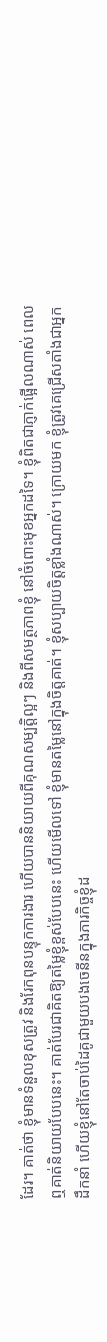ដែរ។ គាត់ថា ខ្ញុំមានទំនួលខុសត្រូវ និងរែកពុនបន្ទុកការងារ ហើយបាននិយាយពីគុណសម្បត្តិល្អៗ និងពីសមត្ថភាពខ្ញុំ នៅចំពោះមុខអ្នកដទៃ។ ខ្ញុំពិតជាភ្ញាក់ផ្អើលណាស់ ពេលឮគាត់និយាយបែបនេះ។ គាត់បែរជាគិតឱ្យតម្លៃខ្ញុំខ្ពស់បែបនេះ ហើយមើលទៅ ខ្ញុំមានតម្លៃនៅក្នុងចិត្តគាត់។ ខ្ញុំសប្បាយចិត្តខ្លាំងណាស់។ ក្រោយមក ខ្ញុំត្រូវគេជ្រើសតាំងជាអ្នកដឹកនាំ ហើយខ្ញុំនៅតែចាប់ដៃគូជាមួយបងចេនីនក្នុងភារកិច្ចខ្ញុំដ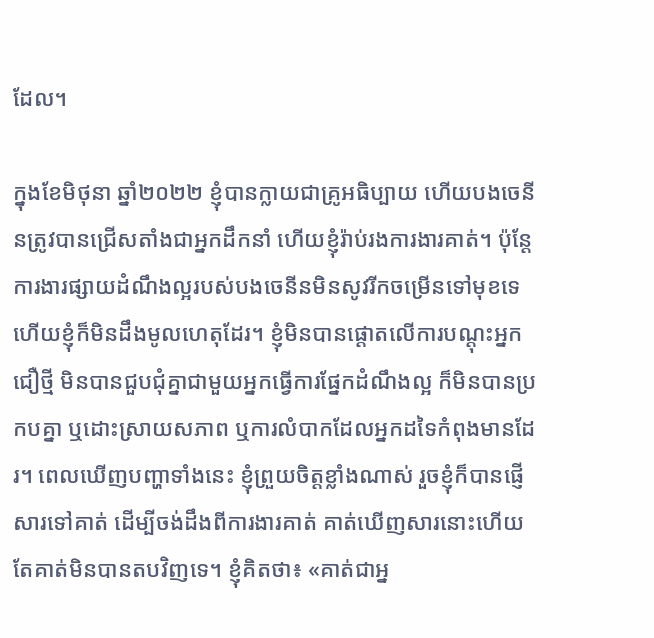ដែល។

ក្នុងខែមិថុនា ឆ្នាំ២០២២ ខ្ញុំបានក្លាយជាគ្រូអធិប្បាយ ហើយបងចេនីនត្រូវបានជ្រើសតាំងជាអ្នកដឹកនាំ ហើយខ្ញុំរ៉ាប់រងការងារគាត់។ ប៉ុន្តែការងារផ្សាយដំណឹងល្អរបស់បងចេនីនមិនសូវរីកចម្រើនទៅមុខទេ ហើយខ្ញុំក៏មិនដឹងមូលហេតុដែរ។ ខ្ញុំមិនបានផ្ដោតលើការបណ្ដុះអ្នកជឿថ្មី មិនបានជួបជុំគ្នាជាមួយអ្នកធ្វើការផ្នែកដំណឹងល្អ ក៏មិនបានប្រកបគ្នា ឬដោះស្រាយសភាព ឬការលំបាកដែលអ្នកដទៃកំពុងមានដែរ។ ពេលឃើញបញ្ហាទាំងនេះ ខ្ញុំព្រួយចិត្តខ្លាំងណាស់ រួចខ្ញុំក៏បានផ្ញើសារទៅគាត់ ដើម្បីចង់ដឹងពីការងារគាត់ គាត់ឃើញសារនោះហើយ តែគាត់មិនបានតបវិញទេ។ ខ្ញុំគិតថា៖ «គាត់ជាអ្ន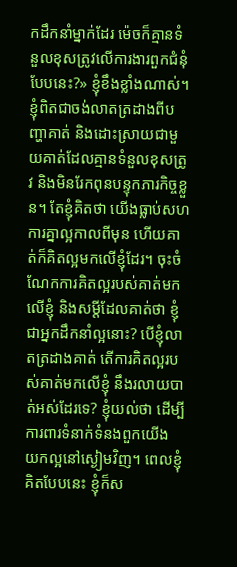កដឹកនាំម្នាក់ដែរ ម៉េចក៏គ្មានទំនួលខុសត្រូវលើការងារពួកជំនុំបែបនេះ?» ខ្ញុំខឹងខ្លាំងណាស់។ ខ្ញុំពិតជាចង់លាតត្រដាងពីបញ្ហាគាត់ និងដោះស្រាយជាមួយគាត់ដែលគ្មានទំនួលខុសត្រូវ និងមិនរែកពុនបន្ទុកភារកិច្ចខ្លួន។ តែខ្ញុំគិតថា យើងធ្លាប់សហការគ្នាល្អកាលពីមុន ហើយគាត់ក៏គិតល្អមកលើខ្ញុំដែរ។ ចុះចំណែកការគិតល្អរបស់គាត់មកលើខ្ញុំ និងសម្ដីដែលគាត់ថា ខ្ញុំជាអ្នកដឹកនាំល្អនោះ? បើខ្ញុំលាតត្រដាងគាត់ តើការគិតល្អរបស់គាត់មកលើខ្ញុំ នឹងរលាយបាត់អស់ដែរទេ? ខ្ញុំយល់ថា ដើម្បីការពារទំនាក់ទំនងពួកយើង យកល្អនៅស្ងៀមវិញ។ ពេលខ្ញុំគិតបែបនេះ ខ្ញុំក៏ស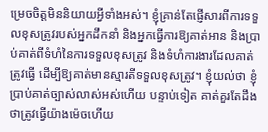ម្រេចចិត្តមិននិយាយអ្វីទាំងអស់។ ខ្ញុំគ្រាន់តែផ្ញើសារពីការទទួលខុសត្រូវរបស់អ្នកដឹកនាំ និងអ្នកធ្វើការឱ្យគាត់អាន និងប្រាប់គាត់ពីទំហំនៃការទទួលខុសត្រូវ និងទំហំការងារដែលគាត់ត្រូវធ្វើ ដើម្បីឱ្យគាត់មានស្មារតីទទួលខុសត្រូវ។ ខ្ញុំយល់ថា ខ្ញុំប្រាប់គាត់ច្បាស់លាស់អស់ហើយ បន្ទាប់ទៀត គាត់គួរតែដឹងថាត្រូវធ្វើយ៉ាងម៉េចហើយ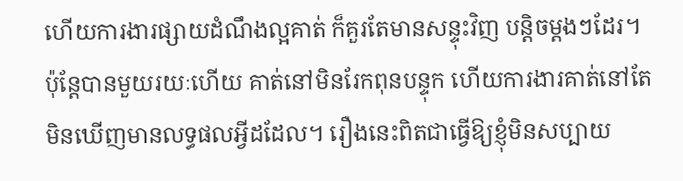ហើយការងារផ្សាយដំណឹងល្អគាត់ ក៏គួរតែមានសន្ទុះវិញ បន្តិចម្ដងៗដែរ។ ប៉ុន្តែបានមួយរយៈហើយ គាត់នៅមិនរែកពុនបន្ទុក ហើយការងារគាត់នៅតែមិនឃើញមានលទ្ធផលអ្វីដដែល។ រឿងនេះពិតជាធ្វើឱ្យខ្ញុំមិនសប្បាយ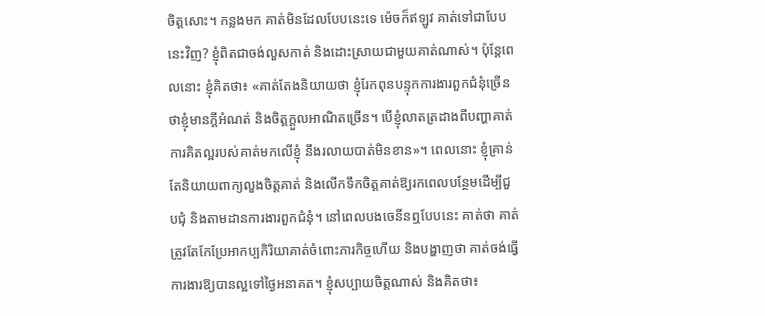ចិត្តសោះ។ កន្លងមក គាត់មិនដែលបែបនេះទេ ម៉េចក៏ឥឡូវ គាត់ទៅជាបែបនេះវិញ? ខ្ញុំពិតជាចង់លួសកាត់ និងដោះស្រាយជាមួយគាត់ណាស់។ ប៉ុន្តែពេលនោះ ខ្ញុំគិតថា៖ «គាត់តែងនិយាយថា ខ្ញុំរែកពុនបន្ទុកការងារពួកជំនុំច្រើន ថាខ្ញុំមានក្ដីអំណត់ និងចិត្តក្ដួលអាណិតច្រើន។ បើខ្ញុំលាតត្រដាងពីបញ្ហាគាត់ ការគិតល្អរបស់គាត់មកលើខ្ញុំ នឹងរលាយបាត់មិនខាន»។ ពេលនោះ ខ្ញុំគ្រាន់តែនិយាយពាក្យលួងចិត្តគាត់ និងលើកទឹកចិត្តគាត់ឱ្យរកពេលបន្ថែមដើម្បីជួបជុំ និងតាមដានការងារពួកជំនុំ។ នៅពេលបងចេនីនឮបែបនេះ គាត់ថា គាត់ត្រូវតែកែប្រែអាកប្បកិរិយាគាត់ចំពោះភារកិច្ចហើយ និងបង្ហាញថា គាត់ចង់ធ្វើការងារឱ្យបានល្អទៅថ្ងៃអនាគត។ ខ្ញុំសប្បាយចិត្តណាស់ និងគិតថា៖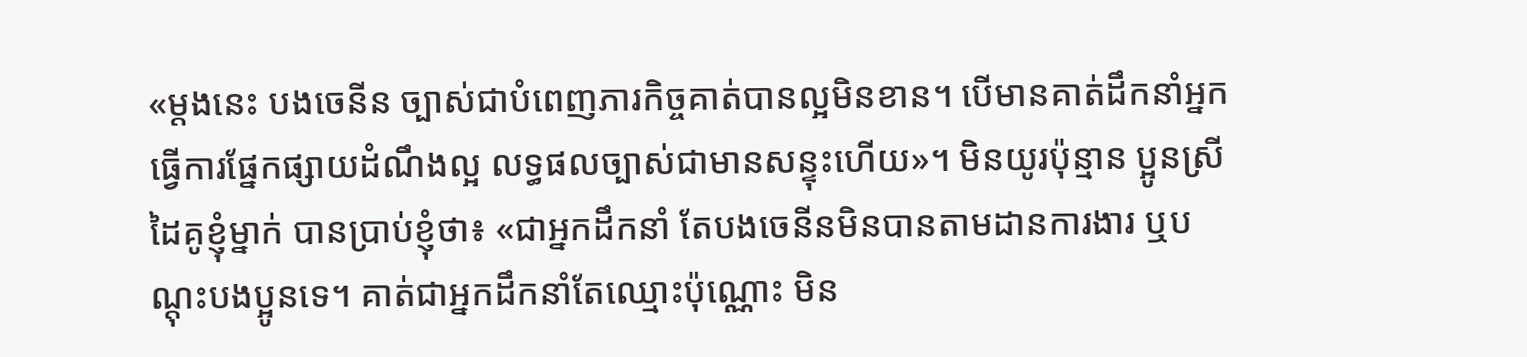«ម្ដងនេះ បងចេនីន ច្បាស់ជាបំពេញភារកិច្ចគាត់បានល្អមិនខាន។ បើមានគាត់ដឹកនាំអ្នកធ្វើការផ្នែកផ្សាយដំណឹងល្អ លទ្ធផលច្បាស់ជាមានសន្ទុះហើយ»។ មិនយូរប៉ុន្មាន ប្អូនស្រីដៃគូខ្ញុំម្នាក់ បានប្រាប់ខ្ញុំថា៖ «ជាអ្នកដឹកនាំ តែបងចេនីនមិនបានតាមដានការងារ ឬបណ្ដុះបងប្អូនទេ។ គាត់ជាអ្នកដឹកនាំតែឈ្មោះប៉ុណ្ណោះ មិន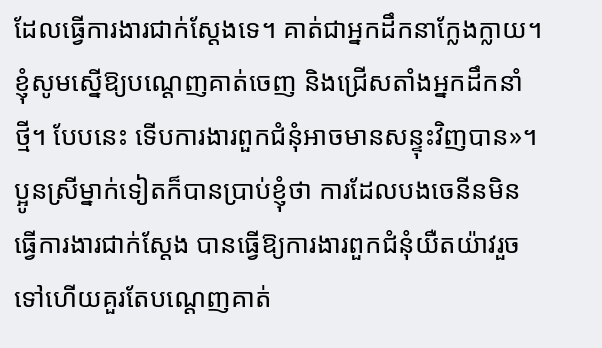ដែលធ្វើការងារជាក់ស្ដែងទេ។ គាត់ជាអ្នកដឹកនាក្លែងក្លាយ។ ខ្ញុំសូមស្នើឱ្យបណ្ដេញគាត់ចេញ និងជ្រើសតាំងអ្នកដឹកនាំថ្មី។ បែបនេះ ទើបការងារពួកជំនុំអាចមានសន្ទុះវិញបាន»។ ប្អូនស្រីម្នាក់ទៀតក៏បានប្រាប់ខ្ញុំថា ការដែលបងចេនីនមិនធ្វើការងារជាក់ស្ដែង បានធ្វើឱ្យការងារពួកជំនុំយឺតយ៉ាវរួចទៅហើយគួរតែបណ្ដេញគាត់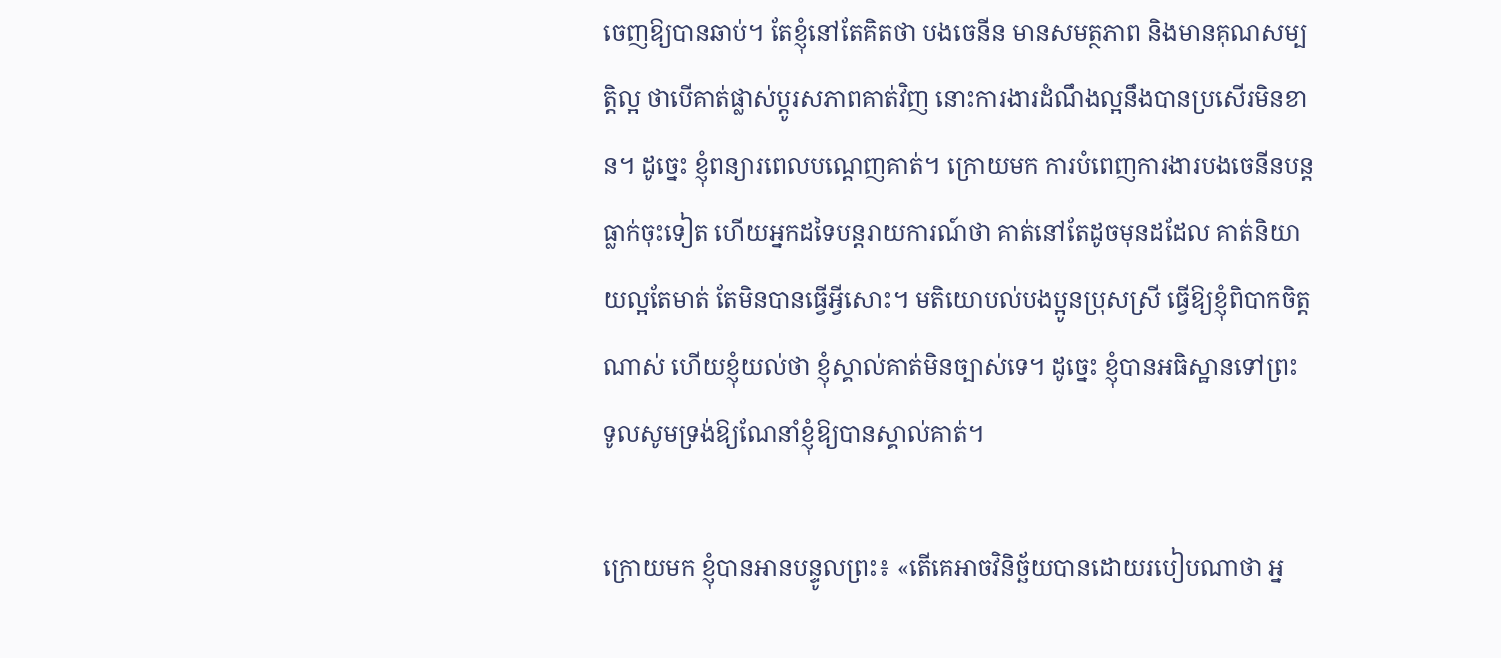ចេញឱ្យបានឆាប់។ តែខ្ញុំនៅតែគិតថា បងចេនីន មានសមត្ថភាព និងមានគុណសម្បត្តិល្អ ថាបើគាត់ផ្លាស់ប្ដូរសភាពគាត់វិញ នោះការងារដំណឹងល្អនឹងបានប្រសើរមិនខាន។ ដូច្នេះ ខ្ញុំពន្យារពេលបណ្ដេញគាត់។ ក្រោយមក ការបំពេញការងារបងចេនីនបន្តធ្លាក់ចុះទៀត ហើយអ្នកដទៃបន្តរាយការណ៍ថា គាត់នៅតែដូចមុនដដែល គាត់និយាយល្អតែមាត់ តែមិនបានធ្វើអ្វីសោះ។ មតិយោបល់បងប្អូនប្រុសស្រី ធ្វើឱ្យខ្ញុំពិបាកចិត្តណាស់ ហើយខ្ញុំយល់ថា ខ្ញុំស្គាល់គាត់មិនច្បាស់ទេ។ ដូច្នេះ ខ្ញុំបានអធិស្ឋានទៅព្រះ ទូលសូមទ្រង់ឱ្យណែនាំខ្ញុំឱ្យបានស្គាល់គាត់។

ក្រោយមក ខ្ញុំបានអានបន្ទូលព្រះ៖ «តើគេអាចវិនិច្ឆ័យបានដោយរបៀបណាថា អ្ន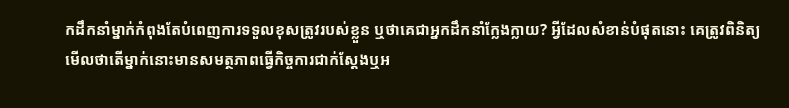កដឹកនាំម្នាក់កំពុងតែបំពេញការទទួលខុសត្រូវរបស់ខ្លួន ឬថាគេជាអ្នកដឹកនាំក្លែងក្លាយ? អ្វីដែលសំខាន់បំផុតនោះ គេត្រូវពិនិត្យមើលថាតើម្នាក់នោះមានសមត្ថភាពធ្វើកិច្ចការជាក់ស្ដែងឬអ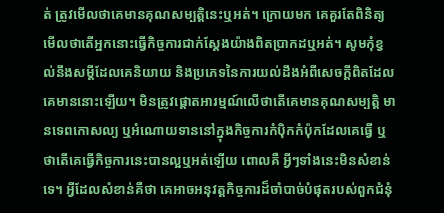ត់ ត្រូវមើលថាគេមានគុណសម្បត្តិនេះឬអត់។ ក្រោយមក គេគួរតែពិនិត្យមើលថាតើអ្នកនោះធ្វើកិច្ចការជាក់ស្ដែងយ៉ាងពិតប្រាកដឬអត់។ សូមកុំខ្វល់នឹងសម្ដីដែលគេនិយាយ និងប្រភេទនៃការយល់ដឹងអំពីសេចក្តីពិតដែលគេមាននោះឡើយ។ មិនត្រូវផ្តោតអារម្មណ៍លើថាតើគេមានគុណសម្បត្តិ មានទេពកោសល្យ ឬអំណោយទាននៅក្នុងកិច្ចការកំប៉ិកកំប៉ុកដែលគេធ្វើ ឬថាតើគេធ្វើកិច្ចការនេះបានល្អឬអត់ឡើយ ពោលគឺ អ្វីៗទាំងនេះមិនសំខាន់ទេ។ អ្វីដែលសំខាន់គឺថា គេអាចអនុវត្តកិច្ចការដ៏ចាំបាច់បំផុតរបស់ពួកជំនុំ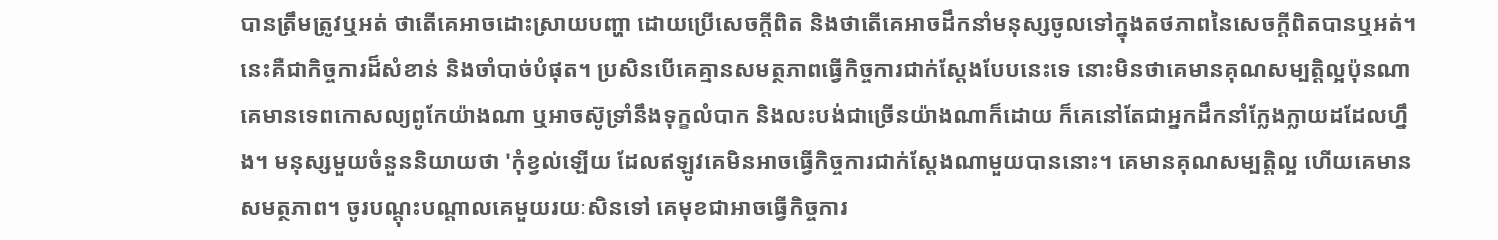បានត្រឹមត្រូវឬអត់ ថាតើគេអាចដោះស្រាយបញ្ហា ដោយប្រើសេចក្តីពិត និងថាតើគេអាចដឹកនាំមនុស្សចូលទៅក្នុងតថភាពនៃសេចក្តីពិតបានឬអត់។ នេះគឺជាកិច្ចការដ៏សំខាន់ និងចាំបាច់បំផុត។ ប្រសិនបើគេគ្មានសមត្ថភាពធ្វើកិច្ចការជាក់ស្ដែងបែបនេះទេ នោះមិនថាគេមានគុណសម្បត្តិល្អប៉ុនណា គេមានទេពកោសល្យពូកែយ៉ាងណា ឬអាចស៊ូទ្រាំនឹងទុក្ខលំបាក និងលះបង់ជាច្រើនយ៉ាងណាក៏ដោយ ក៏គេនៅតែជាអ្នកដឹកនាំក្លែងក្លាយដដែលហ្នឹង។ មនុស្សមួយចំនួននិយាយថា 'កុំខ្វល់ឡើយ ដែលឥឡូវគេមិនអាចធ្វើកិច្ចការជាក់ស្ដែងណាមួយបាននោះ។ គេមានគុណសម្បត្តិល្អ ហើយគេមានសមត្ថភាព។ ចូរបណ្ដុះបណ្ដាលគេមួយរយៈសិនទៅ គេមុខជាអាចធ្វើកិច្ចការ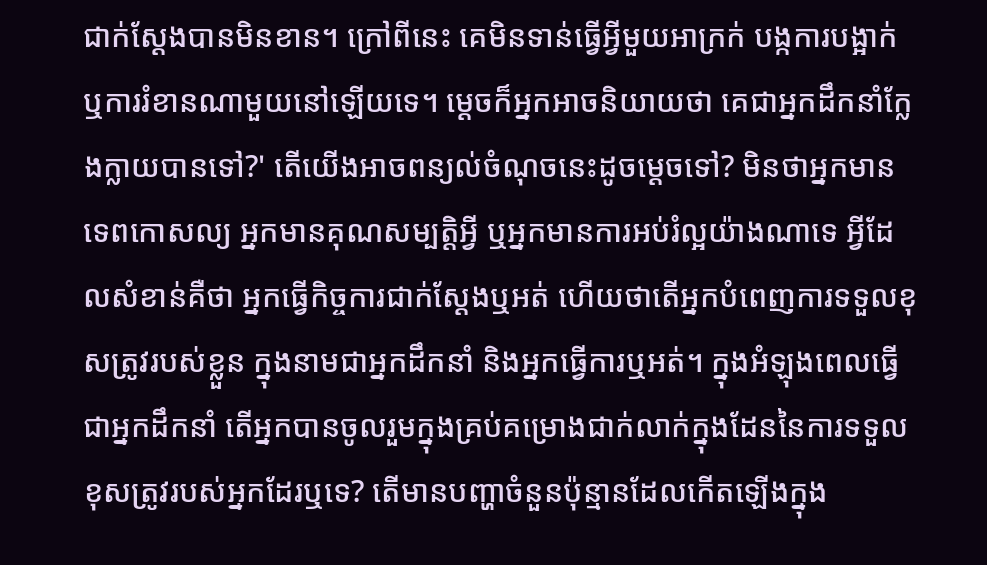ជាក់ស្ដែងបានមិនខាន។ ក្រៅពីនេះ គេមិនទាន់ធ្វើអ្វីមួយអាក្រក់ បង្កការបង្អាក់ ឬការរំខានណាមួយនៅឡើយទេ។ ម្ដេចក៏អ្នកអាចនិយាយថា គេជាអ្នកដឹកនាំក្លែងក្លាយបានទៅ?' តើយើងអាចពន្យល់ចំណុចនេះដូចម្ដេចទៅ? មិនថាអ្នកមានទេពកោសល្យ អ្នកមានគុណសម្បត្តិអ្វី ឬអ្នកមានការអប់រំល្អយ៉ាងណាទេ អ្វីដែលសំខាន់គឺថា អ្នកធ្វើកិច្ចការជាក់ស្ដែងឬអត់ ហើយថាតើអ្នកបំពេញការទទួលខុសត្រូវរបស់ខ្លួន ក្នុងនាមជាអ្នកដឹកនាំ និងអ្នកធ្វើការឬអត់។ ក្នុងអំឡុងពេលធ្វើជាអ្នកដឹកនាំ តើអ្នកបានចូលរួមក្នុងគ្រប់គម្រោងជាក់លាក់ក្នុងដែននៃការទទួលខុសត្រូវរបស់អ្នកដែរឬទេ? តើមានបញ្ហាចំនួនប៉ុន្មានដែលកើតឡើងក្នុង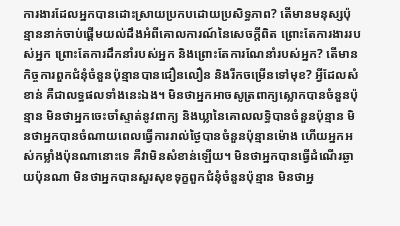ការងារដែលអ្នកបានដោះស្រាយប្រកបដោយប្រសិទ្ធភាព? តើមានមនុស្សប៉ុន្មាននាក់ចាប់ផ្ដើមយល់ដឹងអំពីគោលការណ៍នៃសេចក្តីពិត ព្រោះតែការងាររបស់អ្នក ព្រោះតែការដឹកនាំរបស់អ្នក និងព្រោះតែការណែនាំរបស់អ្នក? តើមានកិច្ចការពួកជំនុំចំនួនប៉ុន្មានបានជឿនលឿន និងរីកចម្រើនទៅមុខ? អ្វីដែលសំខាន់ គឺជាលទ្ធផលទាំងនេះឯង។ មិនថាអ្នកអាចសូត្រពាក្យស្លោកបានចំនួនប៉ុន្មាន មិនថាអ្នកចេះចាំស្ទាត់នូវពាក្យ និងឃ្លានៃគោលលទ្ធិបានចំនួនប៉ុន្មាន មិនថាអ្នកបានចំណាយពេលធ្វើការរាល់ថ្ងៃបានចំនួនប៉ុន្មានម៉ោង ហើយអ្នកអស់កម្លាំងប៉ុនណានោះទេ គឺវាមិនសំខាន់ឡើយ។ មិនថាអ្នកបានធ្វើដំណើរឆ្ងាយប៉ុនណា មិនថាអ្នកបានសួរសុខទុក្ខពួកជំនុំចំនួនប៉ុន្មាន មិនថាអ្ន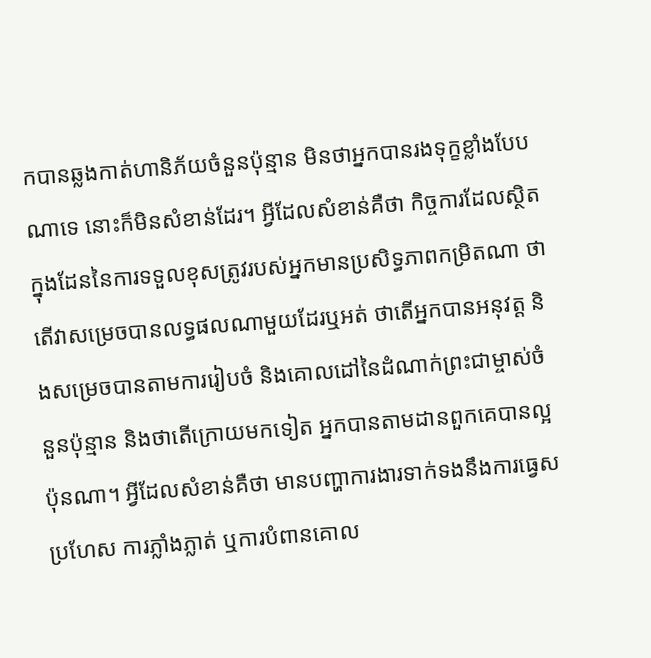កបានឆ្លងកាត់ហានិភ័យចំនួនប៉ុន្មាន មិនថាអ្នកបានរងទុក្ខខ្លាំងបែបណាទេ នោះក៏មិនសំខាន់ដែរ។ អ្វីដែលសំខាន់គឺថា កិច្ចការដែលស្ថិតក្នុងដែននៃការទទួលខុសត្រូវរបស់អ្នកមានប្រសិទ្ធភាពកម្រិតណា ថាតើវាសម្រេចបានលទ្ធផលណាមួយដែរឬអត់ ថាតើអ្នកបានអនុវត្ត និងសម្រេចបានតាមការរៀបចំ និងគោលដៅនៃដំណាក់ព្រះជាម្ចាស់ចំនួនប៉ុន្មាន និងថាតើក្រោយមកទៀត អ្នកបានតាមដានពួកគេបានល្អប៉ុនណា។ អ្វីដែលសំខាន់គឺថា មានបញ្ហាការងារទាក់ទងនឹងការធ្វេសប្រហែស ការភ្លាំងភ្លាត់ ឬការបំពានគោល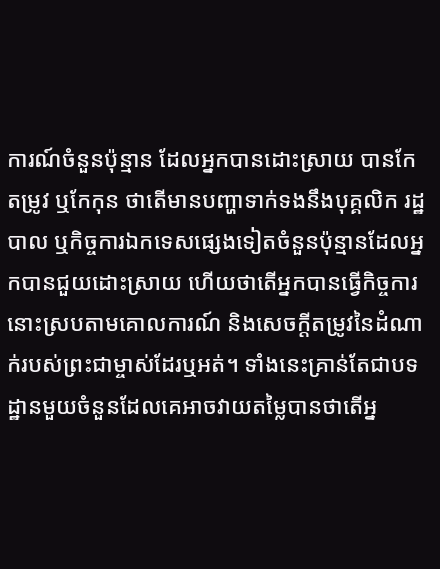ការណ៍ចំនួនប៉ុន្មាន ដែលអ្នកបានដោះស្រាយ បានកែតម្រូវ ឬកែកុន ថាតើមានបញ្ហាទាក់ទងនឹងបុគ្គលិក រដ្ឋបាល ឬកិច្ចការឯកទេសផ្សេងទៀតចំនួនប៉ុន្មានដែលអ្នកបានជួយដោះស្រាយ ហើយថាតើអ្នកបានធ្វើកិច្ចការនោះស្របតាមគោលការណ៍ និងសេចក្តីតម្រូវនៃដំណាក់របស់ព្រះជាម្ចាស់ដែរឬអត់។ ទាំងនេះគ្រាន់តែជាបទដ្ឋានមួយចំនួនដែលគេអាចវាយតម្លៃបានថាតើអ្ន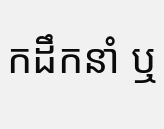កដឹកនាំ ឬ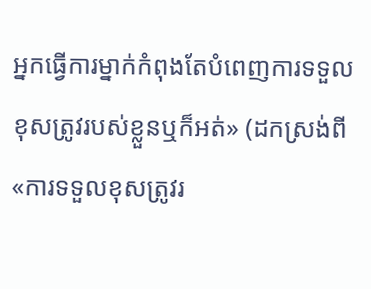អ្នកធ្វើការម្នាក់កំពុងតែបំពេញការទទួលខុសត្រូវរបស់ខ្លួនឬក៏អត់» (ដកស្រង់ពី «ការទទួលខុសត្រូវរ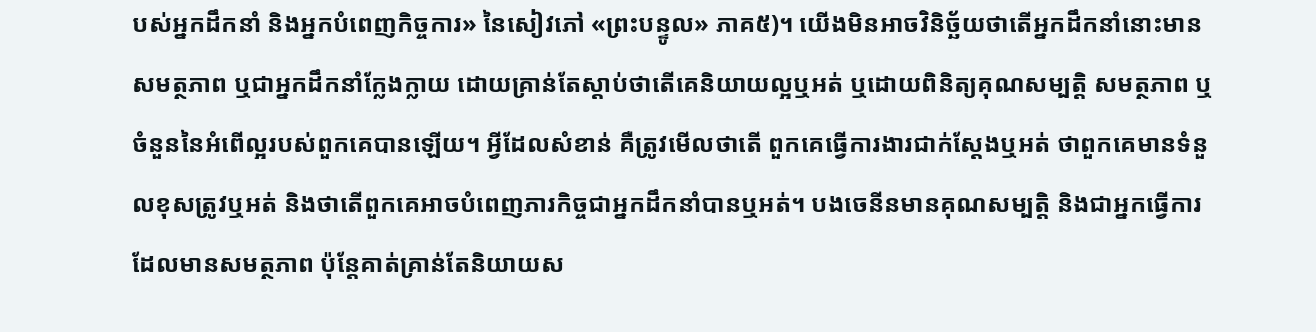បស់អ្នកដឹកនាំ និងអ្នកបំពេញកិច្ចការ» នៃសៀវភៅ «ព្រះបន្ទូល» ភាគ៥)។ យើងមិនអាចវិនិច្ឆ័យថាតើអ្នកដឹកនាំនោះមានសមត្ថភាព ឬជាអ្នកដឹកនាំក្លែងក្លាយ ដោយគ្រាន់តែស្ដាប់ថាតើគេនិយាយល្អឬអត់ ឬដោយពិនិត្យគុណសម្បត្តិ សមត្ថភាព ឬចំនួននៃអំពើល្អរបស់ពួកគេបានឡើយ។ អ្វីដែលសំខាន់ គឺត្រូវមើលថាតើ ពួកគេធ្វើការងារជាក់ស្ដែងឬអត់ ថាពួកគេមានទំនួលខុសត្រូវឬអត់ និងថាតើពួកគេអាចបំពេញភារកិច្ចជាអ្នកដឹកនាំបានឬអត់។ បងចេនីនមានគុណសម្បត្តិ និងជាអ្នកធ្វើការដែលមានសមត្ថភាព ប៉ុន្តែគាត់គ្រាន់តែនិយាយស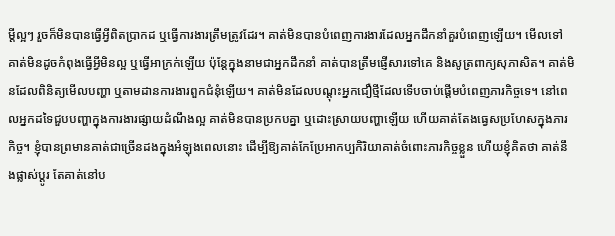ម្ដីល្អៗ រួចក៏មិនបានធ្វើអ្វីពិតប្រាកដ ឬធ្វើការងារត្រឹមត្រូវដែរ។ គាត់មិនបានបំពេញការងារដែលអ្នកដឹកនាំគួរបំពេញឡើយ។ មើលទៅ គាត់មិនដូចកំពុងធ្វើអ្វីមិនល្អ ឬធ្វើអាក្រក់ឡើយ ប៉ុន្តែក្នុងនាមជាអ្នកដឹកនាំ គាត់បានត្រឹមផ្ញើសារទៅគេ និងសូត្រពាក្យសុភាសិត។ គាត់មិនដែលពិនិត្យមើលបញ្ហា ឬតាមដានការងារពួកជំនុំឡើយ។ គាត់មិនដែលបណ្ដុះអ្នកជឿថ្មីដែលទើបចាប់ផ្ដើមបំពេញភារកិច្ចទេ។ នៅពេលអ្នកដទៃជួបបញ្ហាក្នុងការងារផ្សាយដំណឹងល្អ គាត់មិនបានប្រកបគ្នា ឬដោះស្រាយបញ្ហាឡើយ ហើយគាត់តែងធ្វេសប្រហែសក្នុងភារកិច្ច។ ខ្ញុំបានព្រមានគាត់ជាច្រើនដងក្នុងអំឡុងពេលនោះ ដើម្បីឱ្យគាត់កែប្រែអាកប្បកិរិយាគាត់ចំពោះភារកិច្ចខ្លួន ហើយខ្ញុំគិតថា គាត់នឹងផ្លាស់ប្ដូរ តែគាត់នៅប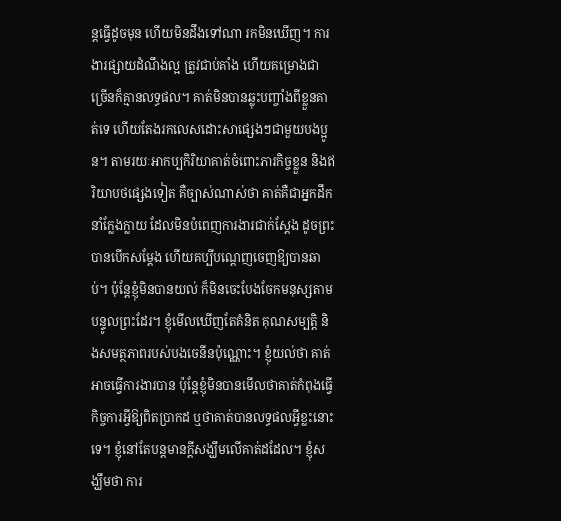ន្តធ្វើដូចមុន ហើយមិនដឹងទៅណា រកមិនឃើញ។ ការងារផ្សាយដំណឹងល្អ ត្រូវជាប់គាំង ហើយគម្រោងជាច្រើនក៏គ្មានលទ្ធផល។ គាត់មិនបានឆ្លុះបញ្ចាំងពីខ្លួនគាត់ទេ ហើយតែងរកលេសដោះសាផ្សេងៗជាមួយបងប្អូន។ តាមរយៈអាកប្បកិរិយាគាត់ចំពោះភារកិច្ចខ្លួន និងឥរិយាបថផ្សេងទៀត គឺច្បាស់ណាស់ថា គាត់គឺជាអ្នកដឹកនាំក្លែងក្លាយ ដែលមិនបំពេញការងារជាក់ស្ដែង ដូចព្រះបានបើកសម្ដែង ហើយគប្បីបណ្ដេញចេញឱ្យបានឆាប់។ ប៉ុន្តែខ្ញុំមិនបានយល់ ក៏មិនចេះបែងចែកមនុស្សតាមបន្ទូលព្រះដែរ។ ខ្ញុំមើលឃើញតែគំនិត គុណសម្បត្តិ និងសមត្ថភាពរបស់បងចេនីនប៉ុណ្ណោះ។ ខ្ញុំយល់ថា គាត់អាចធ្វើការងារបាន ប៉ុន្តែខ្ញុំមិនបានមើលថាគាត់កំពុងធ្វើកិច្ចការអ្វីឱ្យពិតប្រាកដ ឬថាគាត់បានលទ្ធផលអ្វីខ្លះនោះទេ។ ខ្ញុំនៅតែបន្តមានក្ដីសង្ឃឹមលើគាត់ដដែល។ ខ្ញុំសង្ឃឹមថា ការ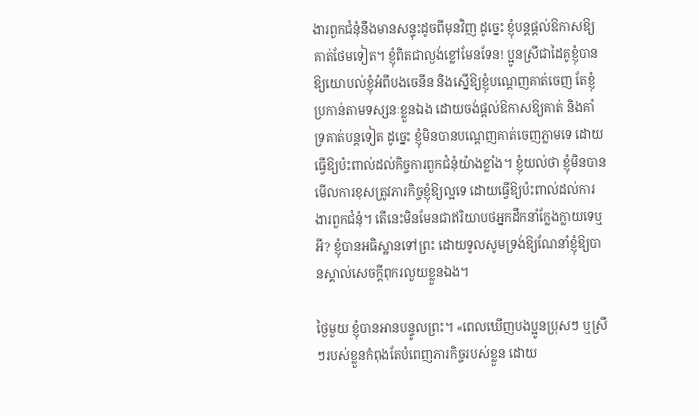ងារពួកជំនុំនឹងមានសន្ទុះដូចពីមុនវិញ ដូច្នេះ ខ្ញុំបន្តផ្ដល់ឱកាសឱ្យគាត់ថែមទៀត។ ខ្ញុំពិតជាល្ងង់ខ្លៅមែនទែន! ប្អូនស្រីជាដៃគូខ្ញុំបានឱ្យយោបល់ខ្ញុំអំពីបងចេនីន និងស្នើឱ្យខ្ញុំបណ្ដេញគាត់ចេញ តែខ្ញុំប្រកាន់តាមទស្សនៈខ្លួនឯង ដោយចង់ផ្ដល់ឱកាសឱ្យគាត់ និងគាំទ្រគាត់បន្តទៀត ដូច្នេះ ខ្ញុំមិនបានបណ្ដេញគាត់ចេញភ្លាមទេ ដោយធ្វើឱ្យប៉ះពាល់ដល់កិច្ចការពួកជំនុំយ៉ាងខ្លាំង។ ខ្ញុំយល់ថា ខ្ញុំមិនបានមើលការខុសត្រូវភារកិច្ចខ្ញុំឱ្យល្អទេ ដោយធ្វើឱ្យប៉ះពាល់ដល់ការងារពួកជំនុំ។ តើនេះមិនមែនជាឥរិយាបថអ្នកដឹកនាំក្លែងក្លាយទេឬអី? ខ្ញុំបានអធិស្ឋានទៅព្រះ ដោយទូលសូមទ្រង់ឱ្យណែនាំខ្ញុំឱ្យបានស្គាល់សេចក្ដីពុករលួយខ្លួនឯង។

ថ្ងៃមួយ ខ្ញុំបានអានបន្ទូលព្រះ។ «ពេលឃើញបងប្អូនប្រុសៗ ឬស្រីៗរបស់ខ្លួនកំពុងតែបំពេញភារកិច្ចរបស់ខ្លួន ដោយ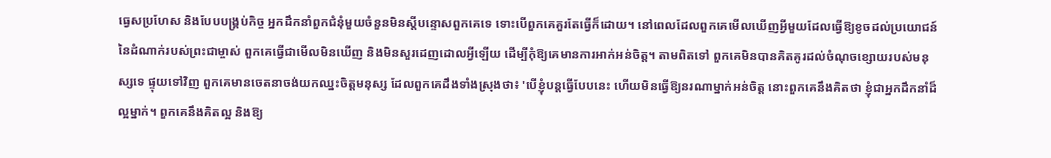ធ្វេសប្រហែស និងបែបបង្គ្រប់កិច្ច អ្នកដឹកនាំពួកជំនុំមួយចំនួនមិនស្ដីបន្ទោសពួកគេទេ ទោះបើពួកគេគួរតែធ្វើក៏ដោយ។ នៅពេលដែលពួកគេមើលឃើញអ្វីមួយដែលធ្វើឱ្យខូចដល់ប្រយោជន៍នៃដំណាក់របស់ព្រះជាម្ចាស់ ពួកគេធ្វើជាមើលមិនឃើញ និងមិនសួរដេញដោលអ្វីឡើយ ដើម្បីកុំឱ្យគេមានការអាក់អន់ចិត្ត។ តាមពិតទៅ ពួកគេមិនបានគិតគូរដល់ចំណុចខ្សោយរបស់មនុស្សទេ ផ្ទុយទៅវិញ ពួកគេមានចេតនាចង់យកឈ្នះចិត្តមនុស្ស ដែលពួកគេដឹងទាំងស្រុងថា៖ 'បើខ្ញុំបន្តធ្វើបែបនេះ ហើយមិនធ្វើឱ្យនរណាម្នាក់អន់ចិត្ត នោះពួកគេនឹងគិតថា ខ្ញុំជាអ្នកដឹកនាំដ៏ល្អម្នាក់។ ពួកគេនឹងគិតល្អ និងឱ្យ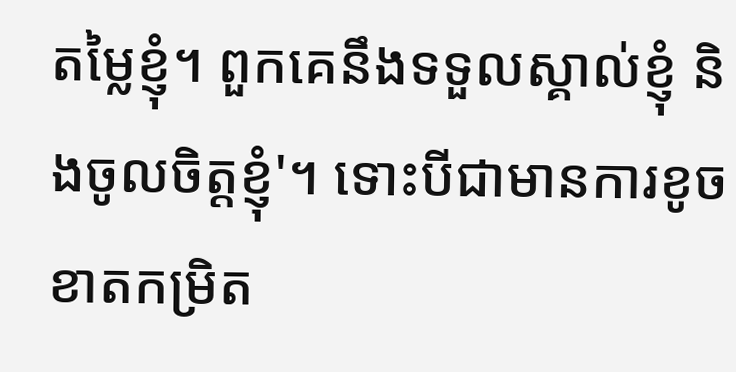តម្លៃខ្ញុំ។ ពួកគេនឹងទទួលស្គាល់ខ្ញុំ និងចូលចិត្តខ្ញុំ'។ ទោះបីជាមានការខូចខាតកម្រិត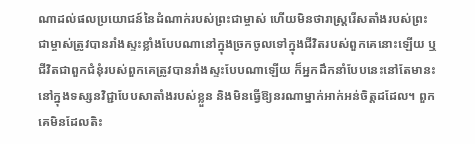ណាដល់ផលប្រយោជន៍នៃដំណាក់របស់ព្រះជាម្ចាស់ ហើយមិនថារាស្ត្ររើសតាំងរបស់ព្រះជាម្ចាស់ត្រូវបានរាំងស្ទះខ្លាំងបែបណានៅក្នុងច្រកចូលទៅក្នុងជីវិតរបស់ពួកគេនោះឡើយ ឬជីវិតជាពួកជំនុំរបស់ពួកគេត្រូវបានរាំងស្ទះបែបណាឡើយ ក៏អ្នកដឹកនាំបែបនេះនៅតែមានះនៅក្នុងទស្សនវិជ្ជាបែបសាតាំងរបស់ខ្លួន និងមិនធ្វើឱ្យនរណាម្នាក់អាក់អន់ចិត្តដដែល។ ពួកគេមិនដែលតិះ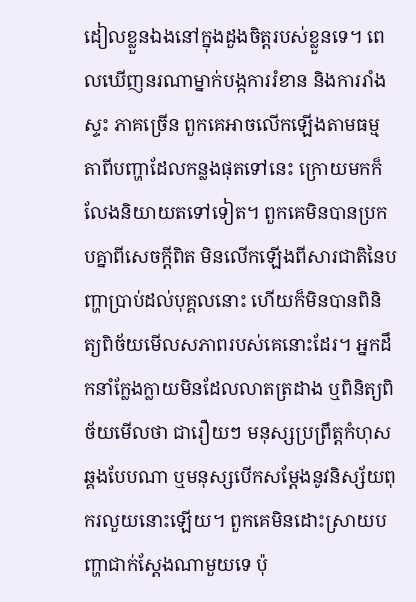ដៀលខ្លួនឯងនៅក្នុងដួងចិត្តរបស់ខ្លួនទេ។ ពេលឃើញនរណាម្នាក់បង្កការរំខាន និងការរាំងស្ទះ ភាគច្រើន ពួកគេអាចលើកឡើងតាមធម្មតាពីបញ្ហាដែលកន្លងផុតទៅនេះ ក្រោយមកក៏លែងនិយាយតទៅទៀត។ ពួកគេមិនបានប្រកបគ្នាពីសេចក្តីពិត មិនលើកឡើងពីសារជាតិនៃបញ្ហាប្រាប់ដល់បុគ្គលនោះ ហើយក៏មិនបានពិនិត្យពិច័យមើលសភាពរបស់គេនោះដែរ។ អ្នកដឹកនាំក្លែងក្លាយមិនដែលលាតត្រដាង ឬពិនិត្យពិច័យមើលថា ជារឿយៗ មនុស្សប្រព្រឹត្តកំហុសឆ្គងបែបណា ឬមនុស្សបើកសម្ដែងនូវនិស្ស័យពុករលួយនោះឡើយ។ ពួកគេមិនដោះស្រាយបញ្ហាជាក់ស្ដែងណាមួយទេ ប៉ុ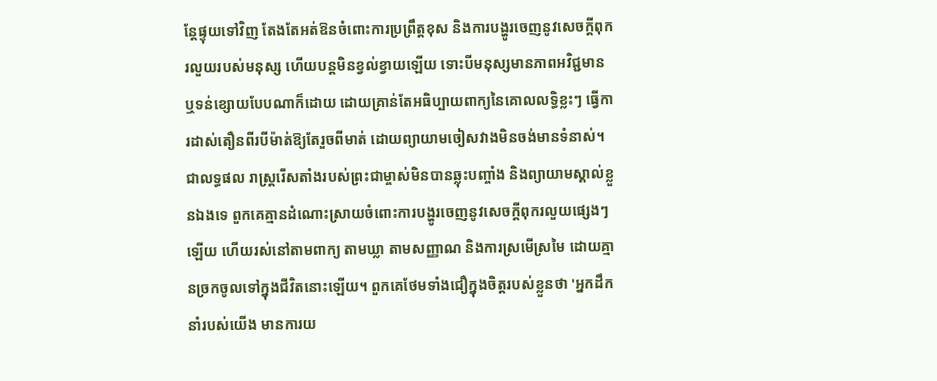ន្តែផ្ទុយទៅវិញ តែងតែអត់ឱនចំពោះការប្រព្រឹត្តខុស និងការបង្ហូរចេញនូវសេចក្តីពុករលួយរបស់មនុស្ស ហើយបន្តមិនខ្វល់ខ្វាយឡើយ ទោះបីមនុស្សមានភាពអវិជ្ជមាន ឬទន់ខ្សោយបែបណាក៏ដោយ ដោយគ្រាន់តែអធិប្បាយពាក្យនៃគោលលទ្ធិខ្លះៗ ធ្វើការដាស់តឿនពីរបីម៉ាត់ឱ្យតែរួចពីមាត់ ដោយព្យាយាមចៀសវាងមិនចង់មានទំនាស់។ ជាលទ្ធផល រាស្ត្ររើសតាំងរបស់ព្រះជាម្ចាស់មិនបានឆ្លុះបញ្ចាំង និងព្យាយាមស្គាល់ខ្លួនឯងទេ ពួកគេគ្មានដំណោះស្រាយចំពោះការបង្ហូរចេញនូវសេចក្តីពុករលួយផ្សេងៗឡើយ ហើយរស់នៅតាមពាក្យ តាមឃ្លា តាមសញ្ញាណ និងការស្រមើស្រមៃ ដោយគ្មានច្រកចូលទៅក្នុងជីវិតនោះឡើយ។ ពួកគេថែមទាំងជឿក្នុងចិត្តរបស់ខ្លួនថា 'អ្នកដឹកនាំរបស់យើង មានការយ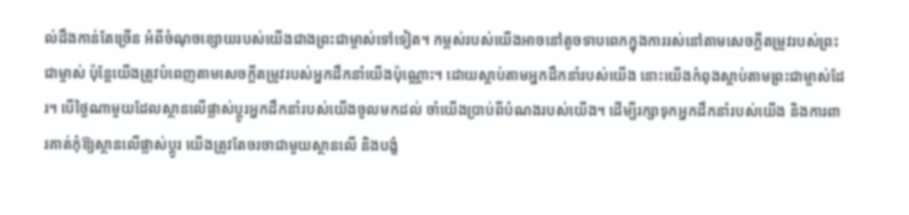ល់ដឹងកាន់តែច្រើន អំពីចំណុចខ្សោយរបស់យើងជាងព្រះជាម្ចាស់ទៅទៀត។ កម្ពស់របស់យើងអាចនៅតូចទាបពេកក្នុងការរស់នៅតាមសេចក្តីតម្រូវរបស់ព្រះជាម្ចាស់ ប៉ុន្តែយើងត្រូវបំពេញតាមសេចក្តីតម្រូវរបស់អ្នកដឹកនាំយើងប៉ុណ្ណោះ។ ដោយស្ដាប់តាមអ្នកដឹកនាំរបស់យើង នោះយើងកំពុងស្ដាប់តាមព្រះជាម្ចាស់ដែរ។ បើថ្ងៃណាមួយដែលស្ថានលើផ្លាស់ប្ដូរអ្នកដឹកនាំរបស់យើងចូលមកដល់ ចាំយើងប្រាប់ពីបំណងរបស់យើង។ ដើម្បីរក្សាទុកអ្នកដឹកនាំរបស់យើង និងការពារគាត់កុំឱ្យស្ថានលើផ្លាស់ប្ដូរ យើងត្រូវតែចរចាជាមួយស្ថានលើ និងបង្ខំ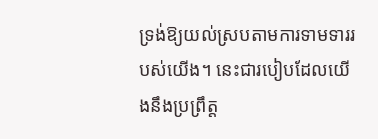ទ្រង់ឱ្យយល់ស្របតាមការទាមទាររបស់យើង។ នេះជារបៀបដែលយើងនឹងប្រព្រឹត្ត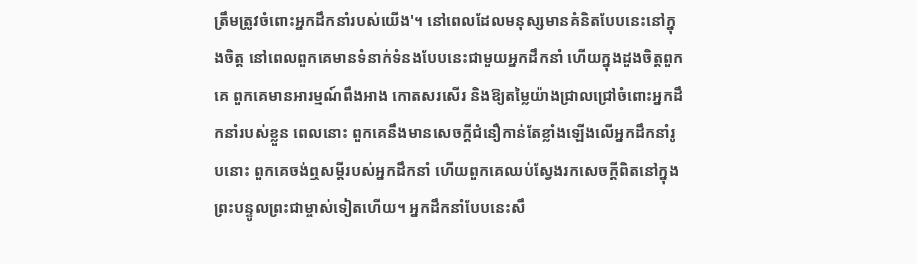ត្រឹមត្រូវចំពោះអ្នកដឹកនាំរបស់យើង'។ នៅពេលដែលមនុស្សមានគំនិតបែបនេះនៅក្នុងចិត្ត នៅពេលពួកគេមានទំនាក់ទំនងបែបនេះជាមួយអ្នកដឹកនាំ ហើយក្នុងដួងចិត្តពួកគេ ពួកគេមានអារម្មណ៍ពឹងអាង កោតសរសើរ និងឱ្យតម្លៃយ៉ាងជ្រាលជ្រៅចំពោះអ្នកដឹកនាំរបស់ខ្លួន ពេលនោះ ពួកគេនឹងមានសេចក្ដីជំនឿកាន់តែខ្លាំងឡើងលើអ្នកដឹកនាំរូបនោះ ពួកគេចង់ឮសម្ដីរបស់អ្នកដឹកនាំ ហើយពួកគេឈប់ស្វែងរកសេចក្តីពិតនៅក្នុងព្រះបន្ទូលព្រះជាម្ចាស់ទៀតហើយ។ អ្នកដឹកនាំបែបនេះសឹ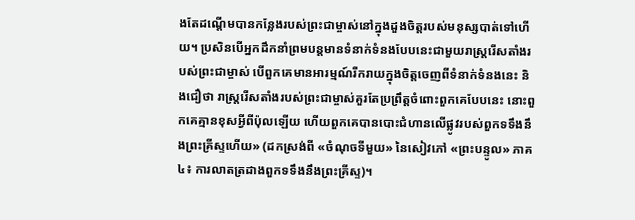ងតែដណ្ដើមបានកន្លែងរបស់ព្រះជាម្ចាស់នៅក្នុងដួងចិត្តរបស់មនុស្សបាត់ទៅហើយ។ ប្រសិនបើអ្នកដឹកនាំព្រមបន្តមានទំនាក់ទំនងបែបនេះជាមួយរាស្ត្ររើសតាំងរបស់ព្រះជាម្ចាស់ បើពួកគេមានអារម្មណ៍រីករាយក្នុងចិត្តចេញពីទំនាក់ទំនងនេះ និងជឿថា រាស្ត្ររើសតាំងរបស់ព្រះជាម្ចាស់គួរតែប្រព្រឹត្តចំពោះពួកគេបែបនេះ នោះពួកគេគ្មានខុសអ្វីពីប៉ុលឡើយ ហើយពួកគេបានបោះជំហានលើផ្លូវរបស់ពួកទទឹងនឹងព្រះគ្រីស្ទហើយ» (ដកស្រង់ពី «ចំណុចទីមួយ» នៃសៀវភៅ «ព្រះបន្ទូល» ភាគ៤៖ ការលាតត្រដាងពួកទទឹងនឹងព្រះគ្រីស្ទ)។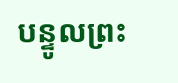បន្ទូលព្រះ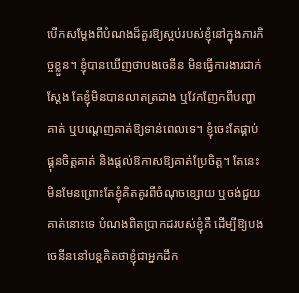បើកសម្ដែងពីបំណងដ៏គួរឱ្យស្អប់របស់ខ្ញុំនៅក្នុងភារកិច្ចខ្លួន។ ខ្ញុំបានឃើញថាបងចេនីន មិនធ្វើការងារជាក់ស្ដែង តែខ្ញុំមិនបានលាតត្រដាង ឬវែកញែកពីបញ្ហាគាត់ ឬបណ្ដេញគាត់ឱ្យទាន់ពេលទេ។ ខ្ញុំចេះតែផ្គាប់ផ្គុនចិត្តគាត់ និងផ្ដល់ឱកាសឱ្យគាត់ប្រែចិត្ត។ តែនេះមិនមែនព្រោះតែខ្ញុំគិតគូរពីចំណុចខ្សោយ ឬចង់ជួយគាត់នោះទេ បំណងពិតប្រាកដរបស់ខ្ញុំគឺ ដើម្បីឱ្យបងចេនីននៅបន្តគិតថាខ្ញុំជាអ្នកដឹក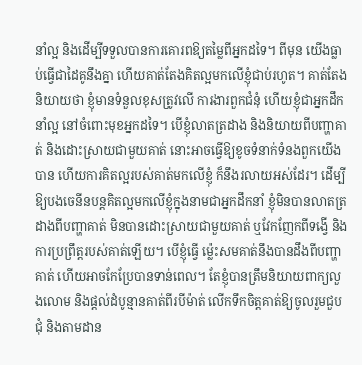នាំល្អ និងដើម្បីទទួលបានការគោរពឱ្យតម្លៃពីអ្នកដទៃ។ ពីមុន យើងធ្លាប់ធ្វើជាដៃគូនឹងគ្នា ហើយគាត់តែងគិតល្អមកលើខ្ញុំជាប់រហូត។ គាត់តែងនិយាយថា ខ្ញុំមានទំនួលខុសត្រូវលើ ការងារពួកជំនុំ ហើយខ្ញុំជាអ្នកដឹកនាំល្អ នៅចំពោះមុខអ្នកដទៃ។ បើខ្ញុំលាតត្រដាង និងនិយាយពីបញ្ហាគាត់ និងដោះស្រាយជាមួយគាត់ នោះអាចធ្វើឱ្យខូចទំនាក់ទំនងពួកយើងបាន ហើយការគិតល្អរបស់គាត់មកលើខ្ញុំ ក៏នឹងរលាយអស់ដែរ។ ដើម្បីឱ្យបងចេនីនបន្តគិតល្អមកលើខ្ញុំក្នុងនាមជាអ្នកដឹកនាំ ខ្ញុំមិនបានលាតត្រដាងពីបញ្ហាគាត់ មិនបានដោះស្រាយជាមួយគាត់ ឬវែកញែកពីទង្វើ និងការប្រព្រឹត្តរបស់គាត់ឡើយ។ បើខ្ញុំធ្វើ ម្ល៉េះសមគាត់នឹងបានដឹងពីបញ្ហាគាត់ ហើយអាចកែប្រែបានទាន់ពេល។ តែខ្ញុំបានត្រឹមនិយាយពាក្យលួងលោម និងផ្ដល់ដំបូន្មានគាត់ពីរបីម៉ាត់ លើកទឹកចិត្តគាត់ឱ្យចូលរួមជួបជុំ និងតាមដាន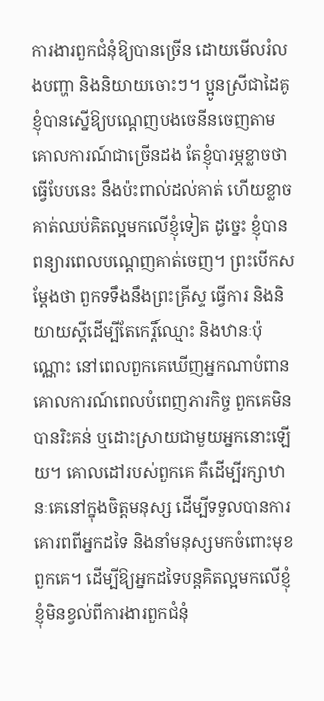ការងារពួកជំនុំឱ្យបានច្រើន ដោយមើលរំលងបញ្ហា និងនិយាយចោះៗ។ ប្អូនស្រីជាដៃគូខ្ញុំបានស្នើឱ្យបណ្ដេញបងចេនីនចេញតាមគោលការណ៍ជាច្រើនដង តែខ្ញុំបារម្ភខ្លាចថាធ្វើបែបនេះ នឹងប៉ះពាល់ដល់គាត់ ហើយខ្លាចគាត់ឈប់គិតល្អមកលើខ្ញុំទៀត ដូច្នេះ ខ្ញុំបានពន្យារពេលបណ្ដេញគាត់ចេញ។ ព្រះបើកសម្ដែងថា ពួកទទឹងនឹងព្រះគ្រីស្ទ ធ្វើការ និងនិយាយស្ដីដើម្បីតែកេរ្តិ៍ឈ្មោះ និងឋានៈប៉ុណ្ណោះ នៅពេលពួកគេឃើញអ្នកណាបំពានគោលការណ៍ពេលបំពេញភារកិច្ច ពួកគេមិនបានរិះគន់ ឬដោះស្រាយជាមួយអ្នកនោះឡើយ។ គោលដៅរបស់ពួកគេ គឺដើម្បីរក្សាឋានៈគេនៅក្នុងចិត្តមនុស្ស ដើម្បីទទួលបានការគោរពពីអ្នកដទៃ និងនាំមនុស្សមកចំពោះមុខពួកគេ។ ដើម្បីឱ្យអ្នកដទៃបន្តគិតល្អមកលើខ្ញុំ ខ្ញុំមិនខ្វល់ពីការងារពួកជំនុំ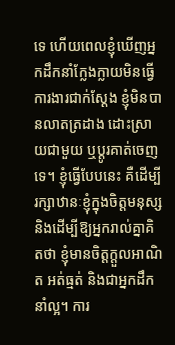ទេ ហើយពេលខ្ញុំឃើញអ្នកដឹកនាំក្លែងក្លាយមិនធ្វើការងារជាក់ស្ដែង ខ្ញុំមិនបានលាតត្រដាង ដោះស្រាយជាមួយ ឬប្ដូរគាត់ចេញទេ។ ខ្ញុំធ្វើបែបនេះ គឺដើម្បីរក្សាឋានៈខ្ញុំក្នុងចិត្តមនុស្ស និងដើម្បីឱ្យអ្នករាល់គ្នាគិតថា ខ្ញុំមានចិត្តក្ដួលអាណិត អត់ធ្មត់ និងជាអ្នកដឹកនាំល្អ។ ការ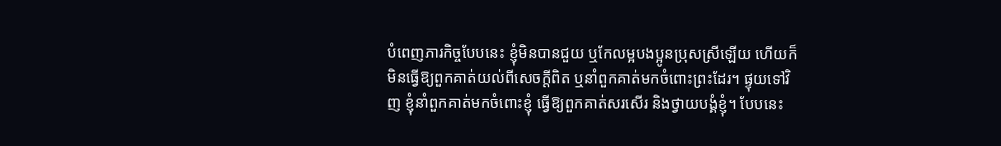បំពេញភារកិច្ចបែបនេះ ខ្ញុំមិនបានជួយ ឬកែលម្អបងប្អូនប្រុសស្រីឡើយ ហើយក៏មិនធ្វើឱ្យពួកគាត់យល់ពីសេចក្ដីពិត ឬនាំពួកគាត់មកចំពោះព្រះដែរ។ ផ្ទុយទៅវិញ ខ្ញុំនាំពួកគាត់មកចំពោះខ្ញុំ ធ្វើឱ្យពួកគាត់សរសើរ និងថ្វាយបង្គំខ្ញុំ។ បែបនេះ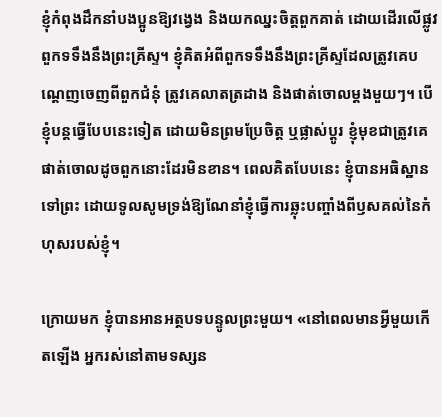ខ្ញុំកំពុងដឹកនាំបងប្អូនឱ្យវង្វេង និងយកឈ្នះចិត្តពួកគាត់ ដោយដើរលើផ្លូវពួកទទឹងនឹងព្រះគ្រីស្ទ។ ខ្ញុំគិតអំពីពួកទទឹងនឹងព្រះគ្រីស្ទដែលត្រូវគេបណ្ដេញចេញពីពួកជំនុំ ត្រូវគេលាតត្រដាង និងផាត់ចោលម្ដងមួយៗ។ បើខ្ញុំបន្តធ្វើបែបនេះទៀត ដោយមិនព្រមប្រែចិត្ត ឬផ្លាស់ប្ដូរ ខ្ញុំមុខជាត្រូវគេផាត់ចោលដូចពួកនោះដែរមិនខាន។ ពេលគិតបែបនេះ ខ្ញុំបានអធិស្ឋានទៅព្រះ ដោយទូលសូមទ្រង់ឱ្យណែនាំខ្ញុំធ្វើការឆ្លុះបញ្ចាំងពីឫសគល់នៃកំហុសរបស់ខ្ញុំ។

ក្រោយមក ខ្ញុំបានអានអត្ថបទបន្ទូលព្រះមួយ។ «នៅពេលមានអ្វីមួយកើតឡើង អ្នករស់នៅតាមទស្សន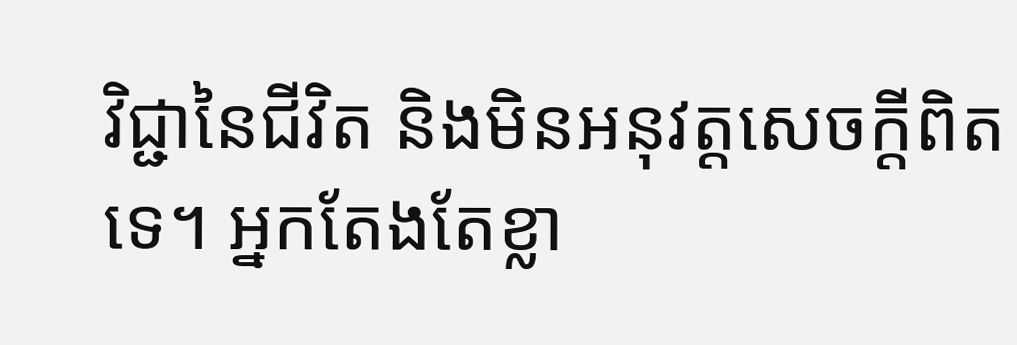វិជ្ជានៃជីវិត និងមិនអនុវត្តសេចក្តីពិតទេ។ អ្នកតែងតែខ្លា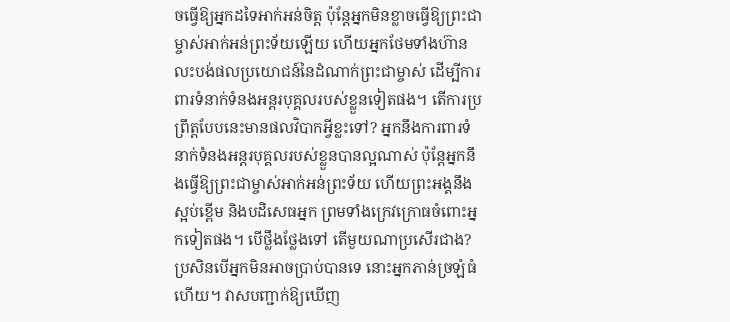ចធ្វើឱ្យអ្នកដទៃអាក់អន់ចិត្ត ប៉ុន្តែអ្នកមិនខ្លាចធ្វើឱ្យព្រះជាម្ចាស់អាក់អន់ព្រះទ័យឡើយ ហើយអ្នកថែមទាំងហ៊ានលះបង់ផលប្រយោជន៍នៃដំណាក់ព្រះជាម្ចាស់ ដើម្បីការពារទំនាក់ទំនងអន្តរបុគ្គលរបស់ខ្លួនទៀតផង។ តើការប្រព្រឹត្តបែបនេះមានផលវិបាកអ្វីខ្លះទៅ? អ្នកនឹងការពារទំនាក់ទំនងអន្តរបុគ្គលរបស់ខ្លួនបានល្អណាស់ ប៉ុន្តែអ្នកនឹងធ្វើឱ្យព្រះជាម្ចាស់អាក់អន់ព្រះទ័យ ហើយព្រះអង្គនឹងស្អប់ខ្ពើម និងបដិសេធអ្នក ព្រមទាំងក្រេវក្រោធចំពោះអ្នកទៀតផង។ បើថ្លឹងថ្លែងទៅ តើមួយណាប្រសើរជាង? ប្រសិនបើអ្នកមិនអាចប្រាប់បានទេ នោះអ្នកភាន់ច្រឡំធំហើយ។ វាសបញ្ជាក់ឱ្យឃើញ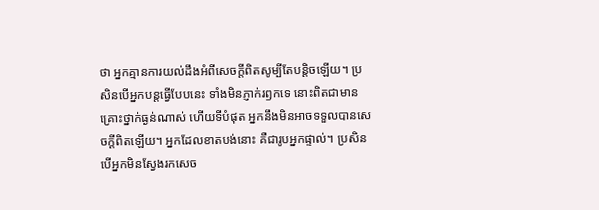ថា អ្នកគ្មានការយល់ដឹងអំពីសេចក្តីពិតសូម្បីតែបន្តិចឡើយ។ ប្រសិនបើអ្នកបន្តធ្វើបែបនេះ ទាំងមិនភ្ញាក់រឭកទេ នោះពិតជាមានគ្រោះថ្នាក់ធ្ងន់ណាស់ ហើយទីបំផុត អ្នកនឹងមិនអាចទទួលបានសេចក្តីពិតឡើយ។ អ្នកដែលខាតបង់នោះ គឺជារូបអ្នកផ្ទាល់។ ប្រសិនបើអ្នកមិនស្វែងរកសេច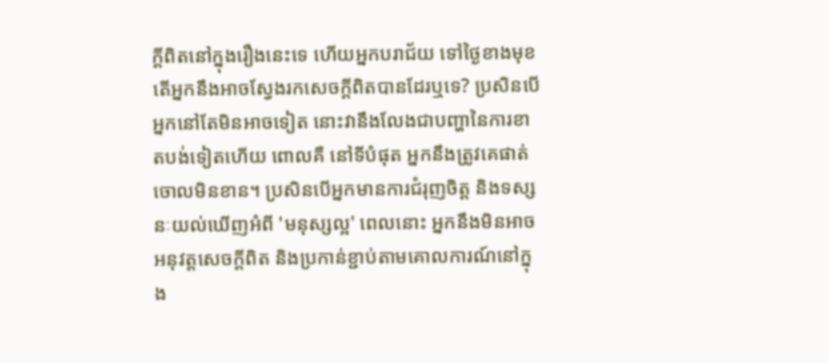ក្តីពិតនៅក្នុងរឿងនេះទេ ហើយអ្នកបរាជ័យ ទៅថ្ងៃខាងមុខ តើអ្នកនឹងអាចស្វែងរកសេចក្តីពិតបានដែរឬទេ? ប្រសិនបើអ្នកនៅតែមិនអាចទៀត នោះវានឹងលែងជាបញ្ហានៃការខាតបង់ទៀតហើយ ពោលគឺ នៅទីបំផុត អ្នកនឹងត្រូវគេផាត់ចោលមិនខាន។ ប្រសិនបើអ្នកមានការជំរុញចិត្ត និងទស្សនៈយល់ឃើញអំពី 'មនុស្សល្អ' ពេលនោះ អ្នកនឹងមិនអាចអនុវត្តសេចក្តីពិត និងប្រកាន់ខ្ជាប់តាមគោលការណ៍នៅក្នុង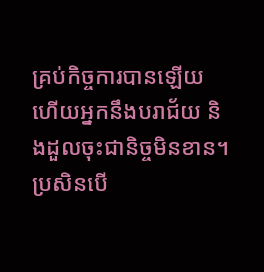គ្រប់កិច្ចការបានឡើយ ហើយអ្នកនឹងបរាជ័យ និងដួលចុះជានិច្ចមិនខាន។ ប្រសិនបើ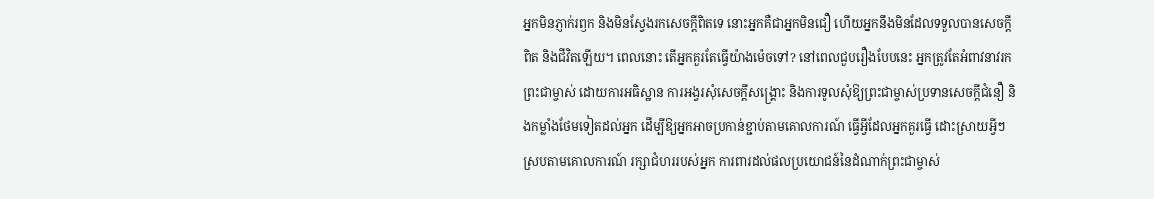អ្នកមិនភ្ញាក់រឭក និងមិនស្វែងរកសេចក្តីពិតទេ នោះអ្នកគឺជាអ្នកមិនជឿ ហើយអ្នកនឹងមិនដែលទទួលបានសេចក្តីពិត និងជីវិតឡើយ។ ពេលនោះ តើអ្នកគួរតែធ្វើយ៉ាងម៉េចទៅ? នៅពេលជួបរឿងបែបនេះ អ្នកត្រូវតែអំពាវនាវរកព្រះជាម្ចាស់ ដោយការអធិស្ឋាន ការអង្វរសុំសេចក្តីសង្រ្គោះ និងការទូលសុំឱ្យព្រះជាម្ចាស់ប្រទានសេចក្តីជំនឿ និងកម្លាំងថែមទៀតដល់អ្នក ដើម្បីឱ្យអ្នកអាចប្រកាន់ខ្ជាប់តាមគោលការណ៍ ធ្វើអ្វីដែលអ្នកគួរធ្វើ ដោះស្រាយអ្វីៗស្របតាមគោលការណ៍ រក្សាជំហររបស់អ្នក ការពារដល់ផលប្រយោជន៍នៃដំណាក់ព្រះជាម្ចាស់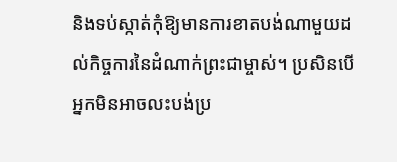និងទប់ស្កាត់កុំឱ្យមានការខាតបង់ណាមួយដល់កិច្ចការនៃដំណាក់ព្រះជាម្ចាស់។ ប្រសិនបើអ្នកមិនអាចលះបង់ប្រ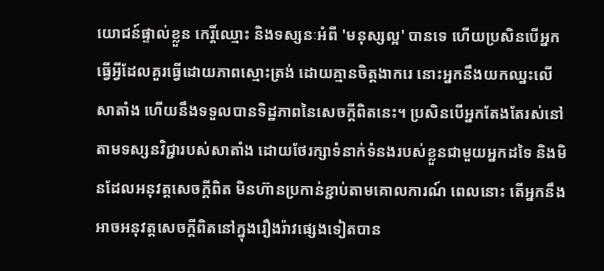យោជន៍ផ្ទាល់ខ្លួន កេរ្តិ៍ឈ្មោះ និងទស្សនៈអំពី 'មនុស្សល្អ' បានទេ ហើយប្រសិនបើអ្នកធ្វើអ្វីដែលគួរធ្វើដោយភាពស្មោះត្រង់ ដោយគ្មានចិត្តងាករេ នោះអ្នកនឹងយកឈ្នះលើសាតាំង ហើយនឹងទទួលបានទិដ្ឋភាពនៃសេចក្ដីពិតនេះ។ ប្រសិនបើអ្នកតែងតែរស់នៅតាមទស្សនវិជ្ជារបស់សាតាំង ដោយថែរក្សាទំនាក់ទំនងរបស់ខ្លួនជាមួយអ្នកដទៃ និងមិនដែលអនុវត្តសេចក្តីពិត មិនហ៊ានប្រកាន់ខ្ជាប់តាមគោលការណ៍ ពេលនោះ តើអ្នកនឹងអាចអនុវត្តសេចក្តីពិតនៅក្នុងរឿងរ៉ាវផ្សេងទៀតបាន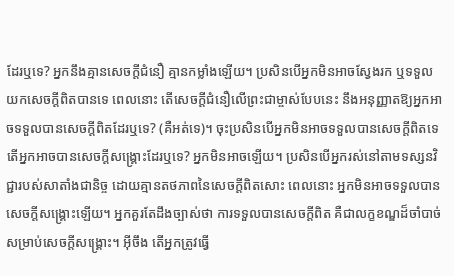ដែរឬទេ? អ្នកនឹងគ្មានសេចក្តីជំនឿ គ្មានកម្លាំងឡើយ។ ប្រសិនបើអ្នកមិនអាចស្វែងរក ឬទទួលយកសេចក្តីពិតបានទេ ពេលនោះ តើសេចក្តីជំនឿលើព្រះជាម្ចាស់បែបនេះ នឹងអនុញ្ញាតឱ្យអ្នកអាចទទួលបានសេចក្តីពិតដែរឬទេ? (គឺអត់ទេ)។ ចុះប្រសិនបើអ្នកមិនអាចទទួលបានសេចក្តីពិតទេ តើអ្នកអាចបានសេចក្តីសង្រ្គោះដែរឬទេ? អ្នកមិនអាចឡើយ។ ប្រសិនបើអ្នករស់នៅតាមទស្សនវិជ្ជារបស់សាតាំងជានិច្ច ដោយគ្មានតថភាពនៃសេចក្តីពិតសោះ ពេលនោះ អ្នកមិនអាចទទួលបានសេចក្ដីសង្រ្គោះឡើយ។ អ្នកគួរតែដឹងច្បាស់ថា ការទទួលបានសេចក្តីពិត គឺជាលក្ខខណ្ឌដ៏ចាំបាច់សម្រាប់សេចក្តីសង្រ្គោះ។ អ៊ីចឹង តើអ្នកត្រូវធ្វើ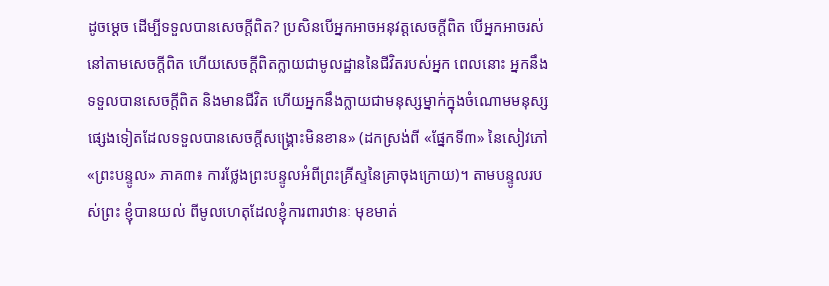ដូចម្ដេច ដើម្បីទទួលបានសេចក្តីពិត? ប្រសិនបើអ្នកអាចអនុវត្តសេចក្តីពិត បើអ្នកអាចរស់នៅតាមសេចក្តីពិត ហើយសេចក្តីពិតក្លាយជាមូលដ្ឋាននៃជីវិតរបស់អ្នក ពេលនោះ អ្នកនឹងទទួលបានសេចក្តីពិត និងមានជីវិត ហើយអ្នកនឹងក្លាយជាមនុស្សម្នាក់ក្នុងចំណោមមនុស្សផ្សេងទៀតដែលទទួលបានសេចក្តីសង្រ្គោះមិនខាន» (ដកស្រង់ពី «ផ្នែកទី៣» នៃសៀវភៅ «ព្រះបន្ទូល» ភាគ៣៖ ការថ្លែងព្រះបន្ទូលអំពីព្រះគ្រីស្ទនៃគ្រាចុងក្រោយ)។ តាមបន្ទូលរបស់ព្រះ ខ្ញុំបានយល់ ពីមូលហេតុដែលខ្ញុំការពារឋានៈ មុខមាត់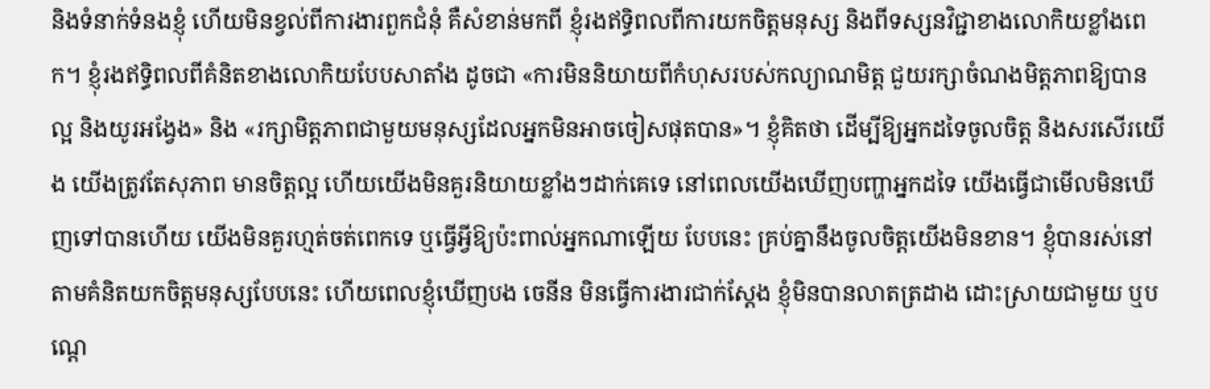និងទំនាក់ទំនងខ្ញុំ ហើយមិនខ្វល់ពីការងារពួកជំនុំ គឺសំខាន់មកពី ខ្ញុំរងឥទ្ធិពលពីការយកចិត្តមនុស្ស និងពីទស្សនវិជ្ជាខាងលោកិយខ្លាំងពេក។ ខ្ញុំរងឥទ្ធិពលពីគំនិតខាងលោកិយបែបសាតាំង ដូចជា «ការមិននិយាយពីកំហុសរបស់កល្យាណមិត្ត ជួយរក្សាចំណងមិត្តភាពឱ្យបានល្អ និងយូរអង្វែង» និង «រក្សាមិត្តភាពជាមួយមនុស្សដែលអ្នកមិនអាចចៀសផុតបាន»។ ខ្ញុំគិតថា ដើម្បីឱ្យអ្នកដទៃចូលចិត្ត និងសរសើរយើង យើងត្រូវតែសុភាព មានចិត្តល្អ ហើយយើងមិនគួរនិយាយខ្លាំងៗដាក់គេទេ នៅពេលយើងឃើញបញ្ហាអ្នកដទៃ យើងធ្វើជាមើលមិនឃើញទៅបានហើយ យើងមិនគួរហ្មត់ចត់ពេកទេ ឬធ្វើអ្វីឱ្យប៉ះពាល់អ្នកណាឡើយ បែបនេះ គ្រប់គ្នានឹងចូលចិត្តយើងមិនខាន។ ខ្ញុំបានរស់នៅតាមគំនិតយកចិត្តមនុស្សបែបនេះ ហើយពេលខ្ញុំឃើញបង ចេនីន មិនធ្វើការងារជាក់ស្ដែង ខ្ញុំមិនបានលាតត្រដាង ដោះស្រាយជាមួយ ឬបណ្ដេ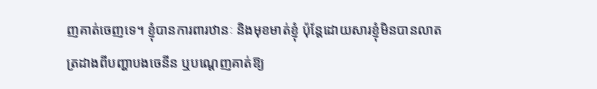ញគាត់ចេញទេ។ ខ្ញុំបានការពារឋានៈ និងមុខមាត់ខ្ញុំ ប៉ុន្តែដោយសារខ្ញុំមិនបានលាតត្រដាងពីបញ្ហាបងចេនីន ឬបណ្ដេញគាត់ឱ្យ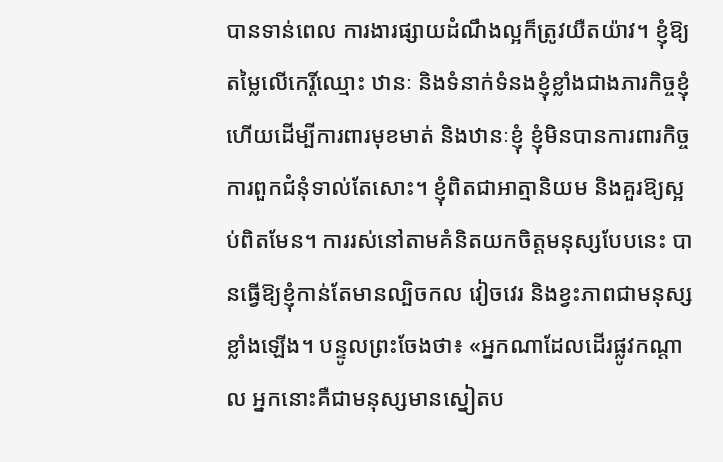បានទាន់ពេល ការងារផ្សាយដំណឹងល្អក៏ត្រូវយឺតយ៉ាវ។ ខ្ញុំឱ្យតម្លៃលើកេរ្តិ៍ឈ្មោះ ឋានៈ និងទំនាក់ទំនងខ្ញុំខ្លាំងជាងភារកិច្ចខ្ញុំ ហើយដើម្បីការពារមុខមាត់ និងឋានៈខ្ញុំ ខ្ញុំមិនបានការពារកិច្ចការពួកជំនុំទាល់តែសោះ។ ខ្ញុំពិតជាអាត្មានិយម និងគួរឱ្យស្អប់ពិតមែន។ ការរស់នៅតាមគំនិតយកចិត្តមនុស្សបែបនេះ បានធ្វើឱ្យខ្ញុំកាន់តែមានល្បិចកល វៀចវេរ និងខ្វះភាពជាមនុស្សខ្លាំងឡើង។ បន្ទូលព្រះចែងថា៖ «អ្នកណាដែលដើរផ្លូវកណ្ដាល អ្នកនោះគឺជាមនុស្សមានស្នៀតប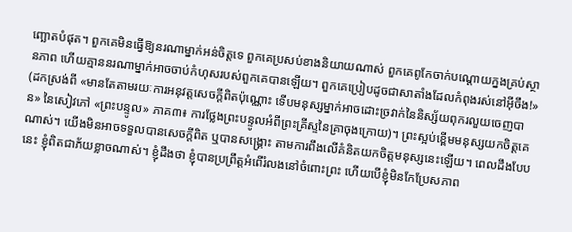ញ្ឆោតបំផុត។ ពួកគេមិនធ្វើឱ្យនរណាម្នាក់អន់ចិត្តទេ ពួកគេប្រសប់ខាងនិយាយណាស់ ពួកគេពូកែចាក់បណ្ដោយក្នងគ្រប់ស្ថានភាព ហើយគ្មាននរណាម្នាក់អាចចាប់កំហុសរបស់ពួកគេបានឡើយ។ ពួកគេប្រៀបដូចជាសាតាំងដែលកំពុងរស់នៅអ៊ីចឹង!» (ដកស្រង់ពី «មានតែតាមរយៈការអនុវត្តសេចក្ដីពិតប៉ុណ្ណោះ ទើបមនុស្សម្នាក់អាចដោះច្រវាក់នៃនិស្ស័យពុករលួយចេញបាន» នៃសៀវភៅ «ព្រះបន្ទូល» ភាគ៣៖ ការថ្លែងព្រះបន្ទូលអំពីព្រះគ្រីស្ទនៃគ្រាចុងក្រោយ)។ ព្រះស្អប់ខ្ពើមមនុស្សយកចិត្តគេណាស់។ យើងមិនអាចទទួលបានសេចក្ដីពិត ឬបានសង្គ្រោះ តាមការពឹងលើគំនិតយកចិត្តមនុស្សនេះឡើយ។ ពេលដឹងបែបនេះ ខ្ញុំពិតជាភ័យខ្លាចណាស់។ ខ្ញុំដឹងថា ខ្ញុំបានប្រព្រឹត្តអំពើរំលងនៅចំពោះព្រះ ហើយបើខ្ញុំមិនកែប្រែសភាព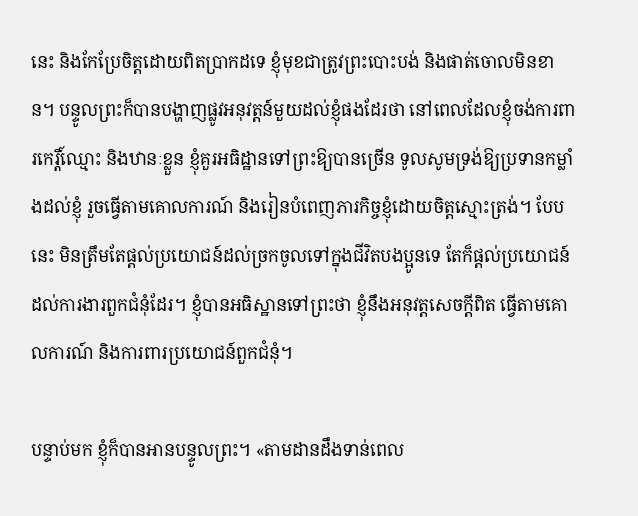នេះ និងកែប្រែចិត្តដោយពិតប្រាកដទេ ខ្ញុំមុខជាត្រូវព្រះបោះបង់ និងផាត់ចោលមិនខាន។ បន្ទូលព្រះក៏បានបង្ហាញផ្លូវអនុវត្តន៍មួយដល់ខ្ញុំផងដែរថា នៅពេលដែលខ្ញុំចង់ការពារកេរ្តិ៍ឈ្មោះ និងឋានៈខ្លួន ខ្ញុំគួរអធិដ្ឋានទៅព្រះឱ្យបានច្រើន ទូលសូមទ្រង់ឱ្យប្រទានកម្លាំងដល់ខ្ញុំ រួចធ្វើតាមគោលការណ៍ និងរៀនបំពេញភារកិច្ចខ្ញុំដោយចិត្តស្មោះត្រង់។ បែបនេះ មិនត្រឹមតែផ្ដល់ប្រយោជន៍ដល់ច្រកចូលទៅក្នុងជីវិតបងប្អូនទេ តែក៏ផ្ដល់ប្រយោជន៍ដល់ការងារពួកជំនុំដែរ។ ខ្ញុំបានអធិស្ឋានទៅព្រះថា ខ្ញុំនឹងអនុវត្តសេចក្ដីពិត ធ្វើតាមគោលការណ៍ និងការពារប្រយោជន៍ពួកជំនុំ។

បន្ទាប់មក ខ្ញុំក៏បានអានបន្ទូលព្រះ។ «តាមដានដឹងទាន់ពេល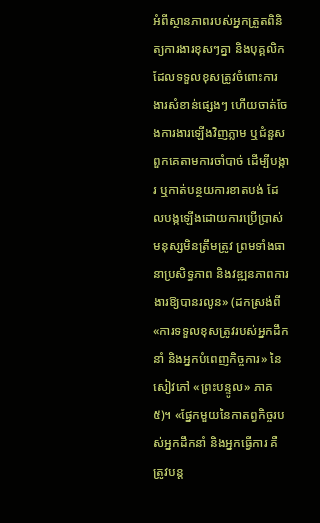អំពីស្ថានភាពរបស់អ្នកត្រួតពិនិត្យការងារខុសៗគ្នា និងបុគ្គលិកដែលទទួលខុសត្រូវចំពោះការងារសំខាន់ផ្សេងៗ ហើយចាត់ចែងការងារឡើងវិញភ្លាម ឬជំនួសពួកគេតាមការចាំបាច់ ដើម្បីបង្ការ ឬកាត់បន្ថយការខាតបង់ ដែលបង្កឡើងដោយការប្រើប្រាស់មនុស្សមិនត្រឹមត្រូវ ព្រមទាំងធានាប្រសិទ្ធភាព និងវឌ្ឍនភាពការងារឱ្យបានរលូន» (ដកស្រង់ពី «ការទទួលខុសត្រូវរបស់អ្នកដឹកនាំ និងអ្នកបំពេញកិច្ចការ» នៃសៀវភៅ «ព្រះបន្ទូល» ភាគ៥)។ «ផ្នែកមួយនៃកាតព្វកិច្ចរបស់អ្នកដឹកនាំ និងអ្នកធ្វើការ គឺត្រូវបន្ត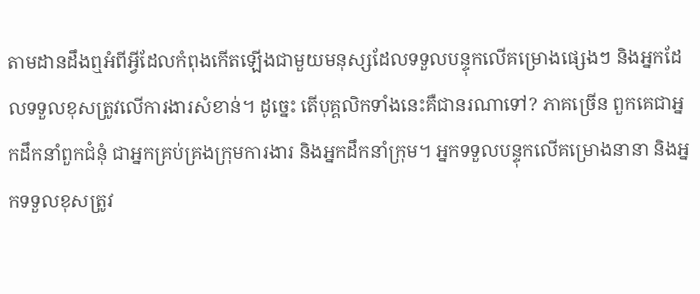តាមដានដឹងឮអំពីអ្វីដែលកំពុងកើតឡើងជាមួយមនុស្សដែលទទួលបន្ទុកលើគម្រោងផ្សេងៗ និងអ្នកដែលទទួលខុសត្រូវលើការងារសំខាន់។ ដូច្នេះ តើបុគ្គលិកទាំងនេះគឺជានរណាទៅ? ភាគច្រើន ពួកគេជាអ្នកដឹកនាំពួកជំនុំ ជាអ្នកគ្រប់គ្រងក្រុមការងារ និងអ្នកដឹកនាំក្រុម។ អ្នកទទួលបន្ទុកលើគម្រោងនានា និងអ្នកទទួលខុសត្រូវ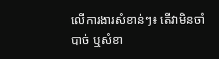លើការងារសំខាន់ៗ៖ តើវាមិនចាំបាច់ ឬសំខា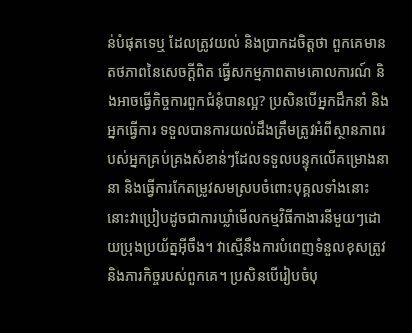ន់បំផុតទេឬ ដែលត្រូវយល់ និងប្រាកដចិត្តថា ពួកគេមានតថភាពនៃសេចក្តីពិត ធ្វើសកម្មភាពតាមគោលការណ៍ និងអាចធ្វើកិច្ចការពួកជំនុំបានល្អ? ប្រសិនបើអ្នកដឹកនាំ និងអ្នកធ្វើការ ទទួលបានការយល់ដឹងត្រឹមត្រូវអំពីស្ថានភាពរបស់អ្នកគ្រប់គ្រងសំខាន់ៗដែលទទួលបន្ទុកលើគម្រោងនានា និងធ្វើការកែតម្រូវសមស្របចំពោះបុគ្គលទាំងនោះ នោះវាប្រៀបដូចជាការឃ្លាំមើលកម្មវិធីកាងារនីមួយៗដោយប្រុងប្រយ័ត្នអ៊ីចឹង។ វាស្មើនឹងការបំពេញទំនួលខុសត្រូវ និងភារកិច្ចរបស់ពួកគេ។ ប្រសិនបើរៀបចំបុ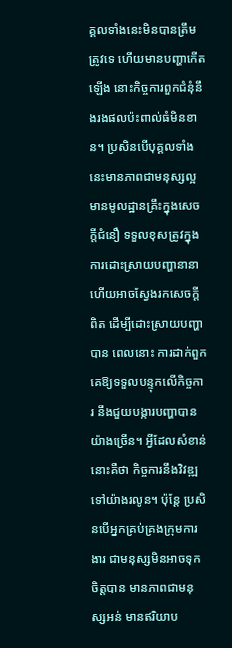គ្គលទាំងនេះមិនបានត្រឹមត្រូវទេ ហើយមានបញ្ហាកើតឡើង នោះកិច្ចការពួកជំនុំនឹងរងផលប៉ះពាល់ធំមិនខាន។ ប្រសិនបើបុគ្គលទាំងនេះមានភាពជាមនុស្សល្អ មានមូលដ្ឋានគ្រឹះក្នុងសេចក្តីជំនឿ ទទួលខុសត្រូវក្នុងការដោះស្រាយបញ្ហានានា ហើយអាចស្វែងរកសេចក្តីពិត ដើម្បីដោះស្រាយបញ្ហាបាន ពេលនោះ ការដាក់ពួកគេឱ្យទទួលបន្ទុកលើកិច្ចការ នឹងជួយបង្ការបញ្ហាបានយ៉ាងច្រើន។ អ្វីដែលសំខាន់នោះគឺថា កិច្ចការនឹងវិវឌ្ឍទៅយ៉ាងរលូន។ ប៉ុន្តែ ប្រសិនបើអ្នកគ្រប់គ្រងក្រុមការងារ ជាមនុស្សមិនអាចទុកចិត្តបាន មានភាពជាមនុស្សអន់ មានឥរិយាប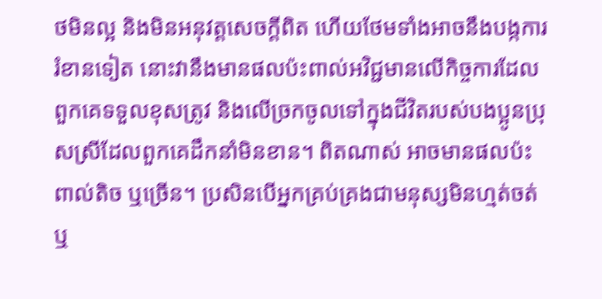ថមិនល្អ និងមិនអនុវត្តសេចក្តីពិត ហើយថែមទាំងអាចនឹងបង្កការរំខានទៀត នោះវានឹងមានផលប៉ះពាល់អវិជ្ជមានលើកិច្ចការដែលពួកគេទទួលខុសត្រូវ និងលើច្រកចូលទៅក្នុងជីវិតរបស់បងប្អូនប្រុសស្រីដែលពួកគេដឹកនាំមិនខាន។ ពិតណាស់ អាចមានផលប៉ះពាល់តិច ឬច្រើន។ ប្រសិនបើអ្នកគ្រប់គ្រងជាមនុស្សមិនហ្មត់ចត់ ឬ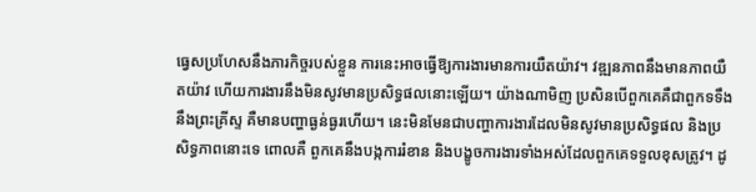ធ្វេសប្រហែសនឹងភារកិច្ចរបស់ខ្លួន ការនេះអាចធ្វើឱ្យការងារមានការយឺតយ៉ាវ។ វឌ្ឍនភាពនឹងមានភាពយឺតយ៉ាវ ហើយការងារនឹងមិនសូវមានប្រសិទ្ធផលនោះឡើយ។ យ៉ាងណាមិញ ប្រសិនបើពួកគេគឺជាពួកទទឹងនឹងព្រះគ្រីស្ទ គឺមានបញ្ហាធ្ងន់ធ្ងរហើយ។ នេះមិនមែនជាបញ្ហាការងារដែលមិនសូវមានប្រសិទ្ធផល និងប្រសិទ្ធភាពនោះទេ ពោលគឺ ពួកគេនឹងបង្កការរំខាន និងបង្ខូចការងារទាំងអស់ដែលពួកគេទទួលខុសត្រូវ។ ដូ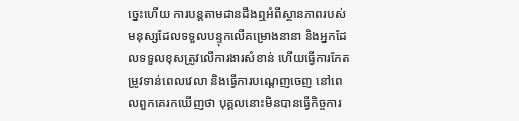ច្នេះហើយ ការបន្តតាមដានដឹងឮអំពីស្ថានភាពរបស់មនុស្សដែលទទួលបន្ទុកលើគម្រោងនានា និងអ្នកដែលទទួលខុសត្រូវលើការងារសំខាន់ ហើយធ្វើការកែតម្រូវទាន់ពេលវេលា និងធ្វើការបណ្ដេញចេញ នៅពេលពួកគេរកឃើញថា បុគ្គលនោះមិនបានធ្វើកិច្ចការ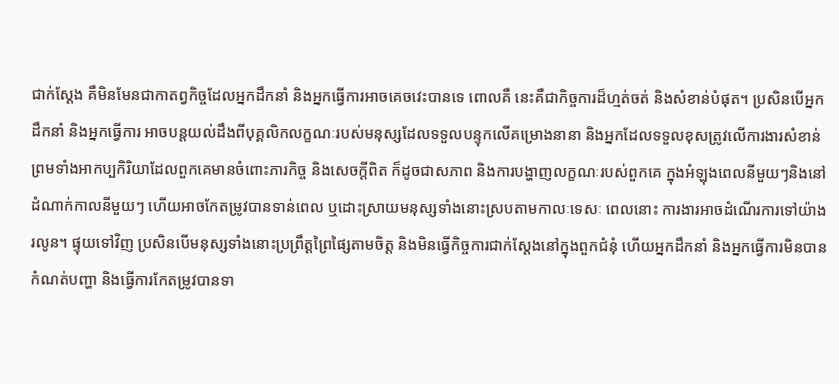ជាក់ស្ដែង គឺមិនមែនជាកាតព្វកិច្ចដែលអ្នកដឹកនាំ និងអ្នកធ្វើការអាចគេចវេះបានទេ ពោលគឺ នេះគឺជាកិច្ចការដ៏ហ្មត់ចត់ និងសំខាន់បំផុត។ ប្រសិនបើអ្នកដឹកនាំ និងអ្នកធ្វើការ អាចបន្តយល់ដឹងពីបុគ្គលិកលក្ខណៈរបស់មនុស្សដែលទទួលបន្ទុកលើគម្រោងនានា និងអ្នកដែលទទួលខុសត្រូវលើការងារសំខាន់ ព្រមទាំងអាកប្បកិរិយាដែលពួកគេមានចំពោះភារកិច្ច និងសេចក្តីពិត ក៏ដូចជាសភាព និងការបង្ហាញលក្ខណៈរបស់ពួកគេ ក្នុងអំឡុងពេលនីមួយៗនិងនៅដំណាក់កាលនីមួយៗ ហើយអាចកែតម្រូវបានទាន់ពេល ឬដោះស្រាយមនុស្សទាំងនោះស្របតាមកាលៈទេសៈ ពេលនោះ ការងារអាចដំណើរការទៅយ៉ាងរលូន។ ផ្ទុយទៅវិញ ប្រសិនបើមនុស្សទាំងនោះប្រព្រឹត្តព្រៃផ្សៃតាមចិត្ត និងមិនធ្វើកិច្ចការជាក់ស្ដែងនៅក្នុងពួកជំនុំ ហើយអ្នកដឹកនាំ និងអ្នកធ្វើការមិនបានកំណត់បញ្ហា និងធ្វើការកែតម្រូវបានទា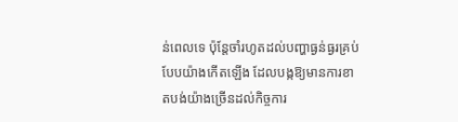ន់ពេលទេ ប៉ុន្តែចាំរហូតដល់បញ្ហាធ្ងន់ធ្ងរគ្រប់បែបយ៉ាងកើតឡើង ដែលបង្កឱ្យមានការខាតបង់យ៉ាងច្រើនដល់កិច្ចការ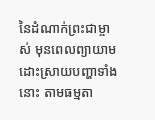នៃដំណាក់ព្រះជាម្ចាស់ មុនពេលព្យាយាមដោះស្រាយបញ្ហាទាំងនោះ តាមធម្មតា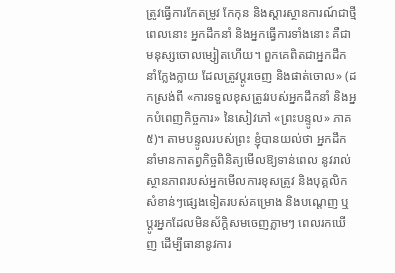ត្រូវធ្វើការកែតម្រូវ កែកុន និងស្តារស្ថានការណ៍ជាថ្មី ពេលនោះ អ្នកដឹកនាំ និងអ្នកធ្វើការទាំងនោះ គឺជាមនុស្សចោលម្សៀតហើយ។ ពួកគេពិតជាអ្នកដឹកនាំក្លែងក្លាយ ដែលត្រូវប្ដូរចេញ និងផាត់ចោល» (ដកស្រង់ពី «ការទទួលខុសត្រូវរបស់អ្នកដឹកនាំ និងអ្នកបំពេញកិច្ចការ» នៃសៀវភៅ «ព្រះបន្ទូល» ភាគ៥)។ តាមបន្ទូលរបស់ព្រះ ខ្ញុំបានយល់ថា អ្នកដឹកនាំមានកាតព្វកិច្ចពិនិត្យមើលឱ្យទាន់ពេល នូវរាល់ស្ថានភាពរបស់អ្នកមើលការខុសត្រូវ និងបុគ្គលិកសំខាន់ៗផ្សេងទៀតរបស់គម្រោង និងបណ្តេញ ឬប្ដូរអ្នកដែលមិនស័ក្តិសមចេញភ្លាមៗ ពេលរកឃើញ ដើម្បីធានានូវការ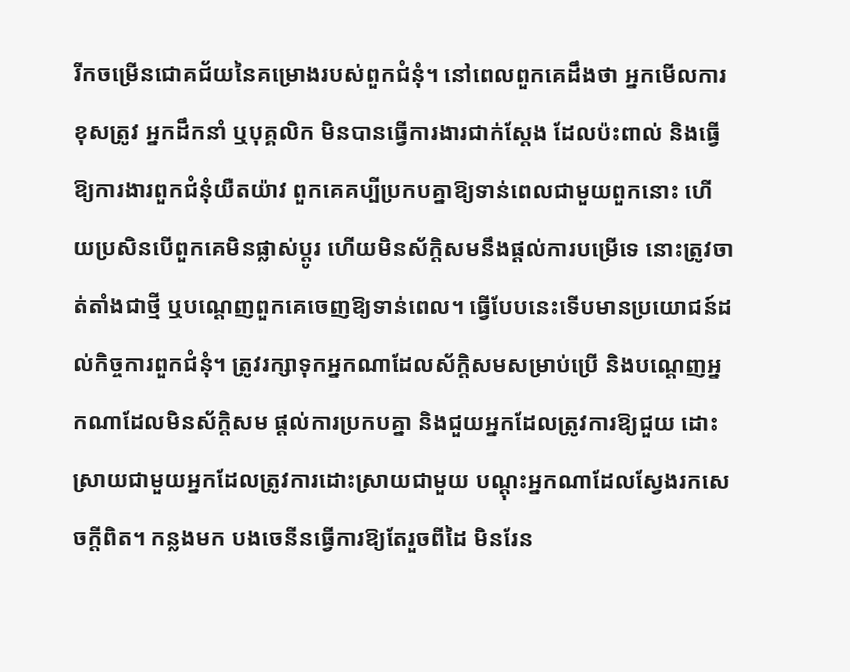រីកចម្រើនជោគជ័យនៃគម្រោងរបស់ពួកជំនុំ។ នៅពេលពួកគេដឹងថា អ្នកមើលការខុសត្រូវ អ្នកដឹកនាំ ឬបុគ្គលិក មិនបានធ្វើការងារជាក់ស្ដែង ដែលប៉ះពាល់ និងធ្វើឱ្យការងារពួកជំនុំយឺតយ៉ាវ ពួកគេគប្បីប្រកបគ្នាឱ្យទាន់ពេលជាមួយពួកនោះ ហើយប្រសិនបើពួកគេមិនផ្លាស់ប្ដូរ ហើយមិនស័ក្តិសមនឹងផ្ដល់ការបម្រើទេ នោះត្រូវចាត់តាំងជាថ្មី ឬបណ្ដេញពួកគេចេញឱ្យទាន់ពេល។ ធ្វើបែបនេះទើបមានប្រយោជន៍ដល់កិច្ចការពួកជំនុំ។ ត្រូវរក្សាទុកអ្នកណាដែលស័ក្តិសមសម្រាប់ប្រើ និងបណ្ដេញអ្នកណាដែលមិនស័ក្តិសម ផ្ដល់ការប្រកបគ្នា និងជួយអ្នកដែលត្រូវការឱ្យជួយ ដោះស្រាយជាមួយអ្នកដែលត្រូវការដោះស្រាយជាមួយ បណ្ដុះអ្នកណាដែលស្វែងរកសេចក្ដីពិត។ កន្លងមក បងចេនីនធ្វើការឱ្យតែរួចពីដៃ មិនរែន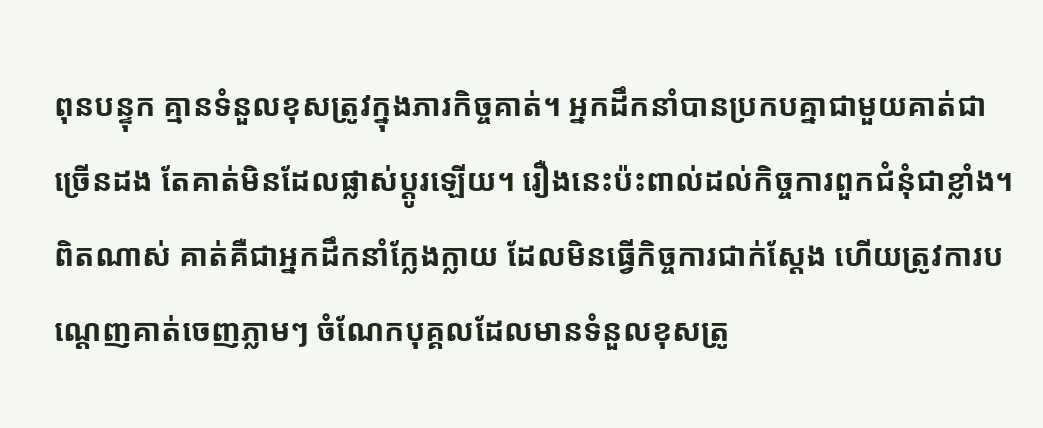ពុនបន្ទុក គ្មានទំនួលខុសត្រូវក្នុងភារកិច្ចគាត់។ អ្នកដឹកនាំបានប្រកបគ្នាជាមួយគាត់ជាច្រើនដង តែគាត់មិនដែលផ្លាស់ប្ដូរឡើយ។ រឿងនេះប៉ះពាល់ដល់កិច្ចការពួកជំនុំជាខ្លាំង។ ពិតណាស់ គាត់គឺជាអ្នកដឹកនាំក្លែងក្លាយ ដែលមិនធ្វើកិច្ចការជាក់ស្ដែង ហើយត្រូវការបណ្ដេញគាត់ចេញភ្លាមៗ ចំណែកបុគ្គលដែលមានទំនួលខុសត្រូ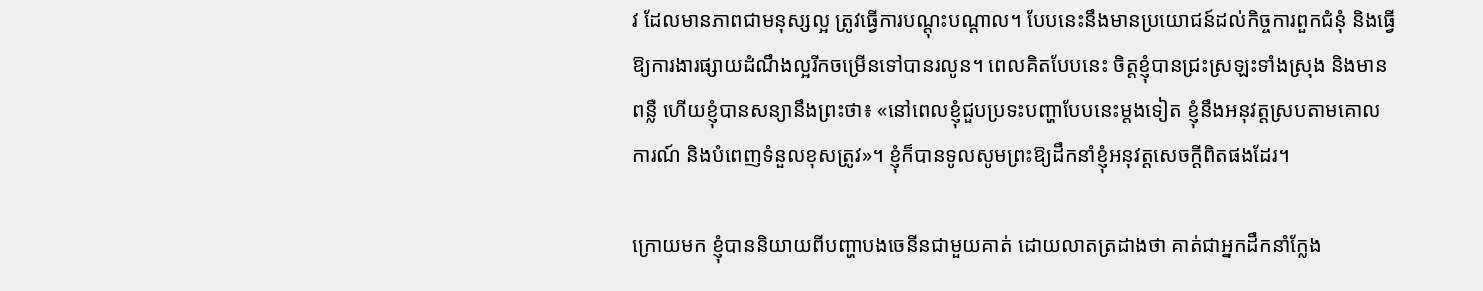វ ដែលមានភាពជាមនុស្សល្អ ត្រូវធ្វើការបណ្ដុះបណ្ដាល។ បែបនេះនឹងមានប្រយោជន៍ដល់កិច្ចការពួកជំនុំ និងធ្វើឱ្យការងារផ្សាយដំណឹងល្អរីកចម្រើនទៅបានរលូន។ ពេលគិតបែបនេះ ចិត្តខ្ញុំបានជ្រះស្រឡះទាំងស្រុង និងមានពន្លឺ ហើយខ្ញុំបានសន្យានឹងព្រះថា៖ «នៅពេលខ្ញុំជួបប្រទះបញ្ហាបែបនេះម្ដងទៀត ខ្ញុំនឹងអនុវត្តស្របតាមគោលការណ៍ និងបំពេញទំនួលខុសត្រូវ»។ ខ្ញុំក៏បានទូលសូមព្រះឱ្យដឹកនាំខ្ញុំអនុវត្តសេចក្ដីពិតផងដែរ។

ក្រោយមក ខ្ញុំបាននិយាយពីបញ្ហាបងចេនីនជាមួយគាត់ ដោយលាតត្រដាងថា គាត់ជាអ្នកដឹកនាំក្លែង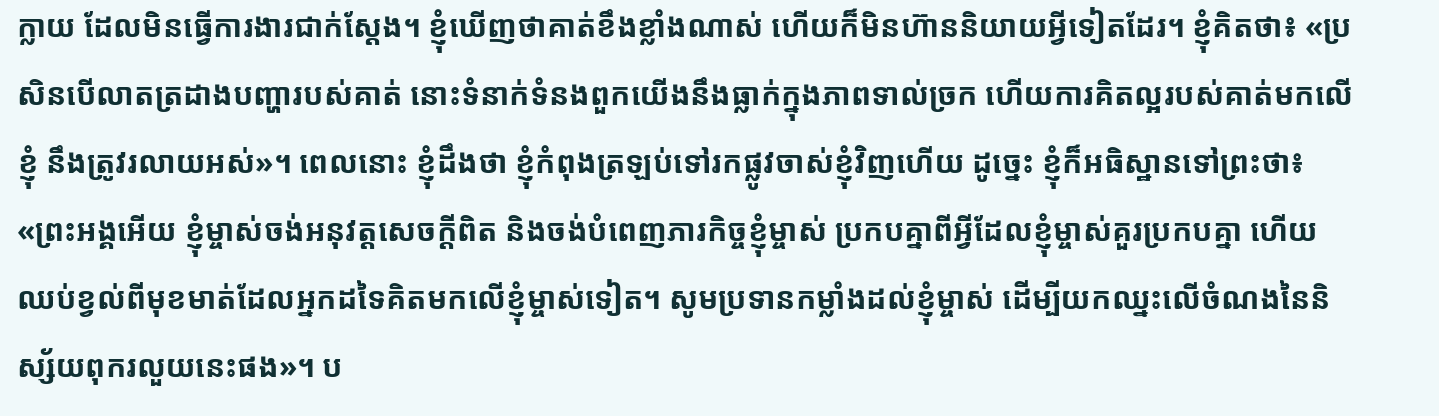ក្លាយ ដែលមិនធ្វើការងារជាក់ស្ដែង។ ខ្ញុំឃើញថាគាត់ខឹងខ្លាំងណាស់ ហើយក៏មិនហ៊ាននិយាយអ្វីទៀតដែរ។ ខ្ញុំគិតថា៖ «ប្រសិនបើលាតត្រដាងបញ្ហារបស់គាត់ នោះទំនាក់ទំនងពួកយើងនឹងធ្លាក់ក្នុងភាពទាល់ច្រក ហើយការគិតល្អរបស់គាត់មកលើខ្ញុំ នឹងត្រូវរលាយអស់»។ ពេលនោះ ខ្ញុំដឹងថា ខ្ញុំកំពុងត្រឡប់ទៅរកផ្លូវចាស់ខ្ញុំវិញហើយ ដូច្នេះ ខ្ញុំក៏អធិស្ឋានទៅព្រះថា៖ «ព្រះអង្គអើយ ខ្ញុំម្ចាស់ចង់អនុវត្តសេចក្ដីពិត និងចង់បំពេញភារកិច្ចខ្ញុំម្ចាស់ ប្រកបគ្នាពីអ្វីដែលខ្ញុំម្ចាស់គួរប្រកបគ្នា ហើយឈប់ខ្វល់ពីមុខមាត់ដែលអ្នកដទៃគិតមកលើខ្ញុំម្ចាស់ទៀត។ សូមប្រទានកម្លាំងដល់ខ្ញុំម្ចាស់ ដើម្បីយកឈ្នះលើចំណងនៃនិស្ស័យពុករលួយនេះផង»។ ប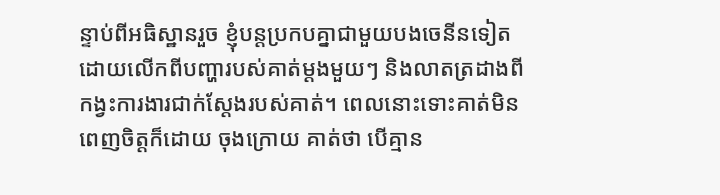ន្ទាប់ពីអធិស្ឋានរួច ខ្ញុំបន្តប្រកបគ្នាជាមួយបងចេនីនទៀត ដោយលើកពីបញ្ហារបស់គាត់ម្ដងមួយៗ និងលាតត្រដាងពីកង្វះការងារជាក់ស្ដែងរបស់គាត់។ ពេលនោះទោះគាត់មិនពេញចិត្តក៏ដោយ ចុងក្រោយ គាត់ថា បើគ្មាន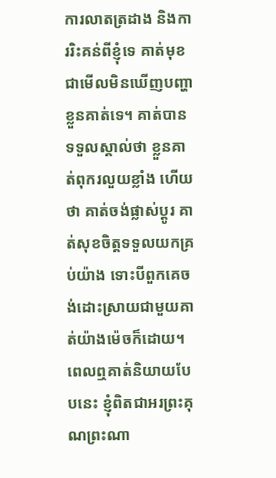ការលាតត្រដាង និងការរិះគន់ពីខ្ញុំទេ គាត់មុខជាមើលមិនឃើញបញ្ហាខ្លួនគាត់ទេ។ គាត់បានទទួលស្គាល់ថា ខ្លួនគាត់ពុករលួយខ្លាំង ហើយថា គាត់ចង់ផ្លាស់ប្ដូរ គាត់សុខចិត្តទទួលយកគ្រប់យ៉ាង ទោះបីពួកគេចង់ដោះស្រាយជាមួយគាត់យ៉ាងម៉េចក៏ដោយ។ ពេលឮគាត់និយាយបែបនេះ ខ្ញុំពិតជាអរព្រះគុណព្រះណា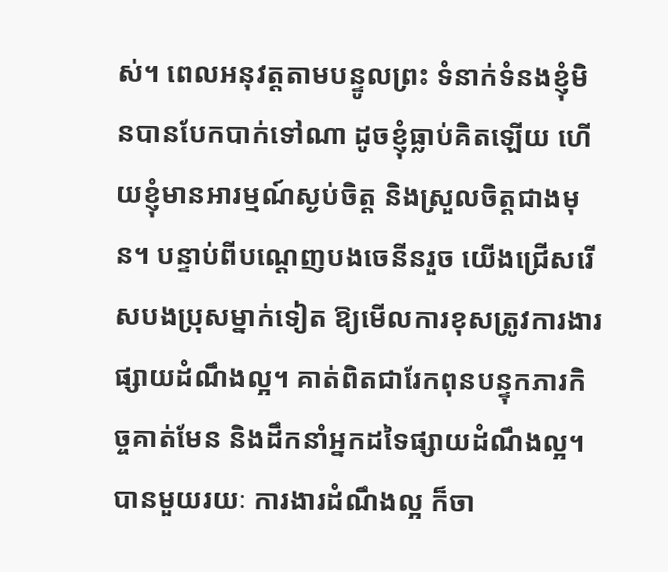ស់។ ពេលអនុវត្តតាមបន្ទូលព្រះ ទំនាក់ទំនងខ្ញុំមិនបានបែកបាក់ទៅណា ដូចខ្ញុំធ្លាប់គិតឡើយ ហើយខ្ញុំមានអារម្មណ៍ស្ងប់ចិត្ត និងស្រួលចិត្តជាងមុន។ បន្ទាប់ពីបណ្ដេញបងចេនីនរួច យើងជ្រើសរើសបងប្រុសម្នាក់ទៀត ឱ្យមើលការខុសត្រូវការងារផ្សាយដំណឹងល្អ។ គាត់ពិតជារែកពុនបន្ទុកភារកិច្ចគាត់មែន និងដឹកនាំអ្នកដទៃផ្សាយដំណឹងល្អ។ បានមួយរយៈ ការងារដំណឹងល្អ ក៏ចា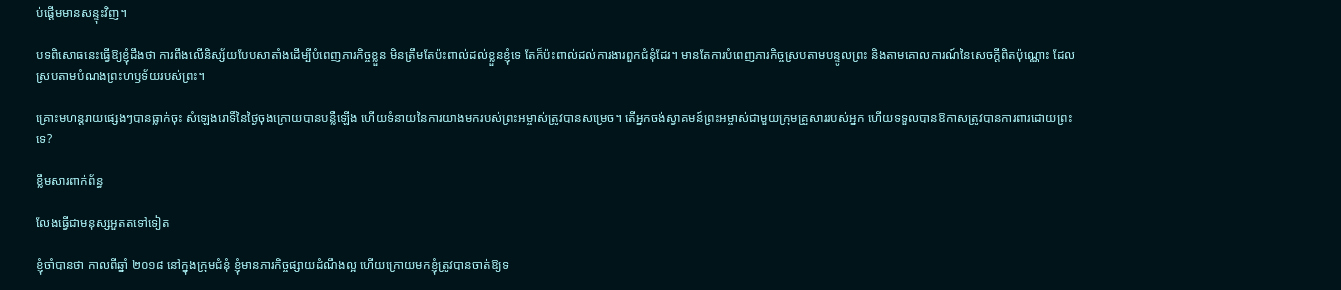ប់ផ្ដើមមានសន្ទុះវិញ។

បទពិសោធនេះធ្វើឱ្យខ្ញុំដឹងថា ការពឹងលើនិស្ស័យបែបសាតាំងដើម្បីបំពេញភារកិច្ចខ្លួន មិនត្រឹមតែប៉ះពាល់ដល់ខ្លួនខ្ញុំទេ តែក៏ប៉ះពាល់ដល់ការងារពួកជំនុំដែរ។ មានតែការបំពេញភារកិច្ចស្របតាមបន្ទូលព្រះ និងតាមគោលការណ៍នៃសេចក្ដីពិតប៉ុណ្ណោះ ដែលស្របតាមបំណងព្រះហឫទ័យរបស់ព្រះ។

គ្រោះមហន្តរាយផ្សេងៗបានធ្លាក់ចុះ សំឡេងរោទិ៍នៃថ្ងៃចុងក្រោយបានបន្លឺឡើង ហើយទំនាយនៃការយាងមករបស់ព្រះអម្ចាស់ត្រូវបានសម្រេច។ តើអ្នកចង់ស្វាគមន៍ព្រះអម្ចាស់ជាមួយក្រុមគ្រួសាររបស់អ្នក ហើយទទួលបានឱកាសត្រូវបានការពារដោយព្រះទេ?

ខ្លឹមសារពាក់ព័ន្ធ

លែងធ្វើជាមនុស្សអួតតទៅទៀត

ខ្ញុំចាំបានថា កាលពីឆ្នាំ ២០១៨ នៅក្នុងក្រុមជំនុំ ខ្ញុំមានភារកិច្ចផ្សាយដំណឹងល្អ ហើយក្រោយមកខ្ញុំត្រូវបានចាត់ឱ្យទ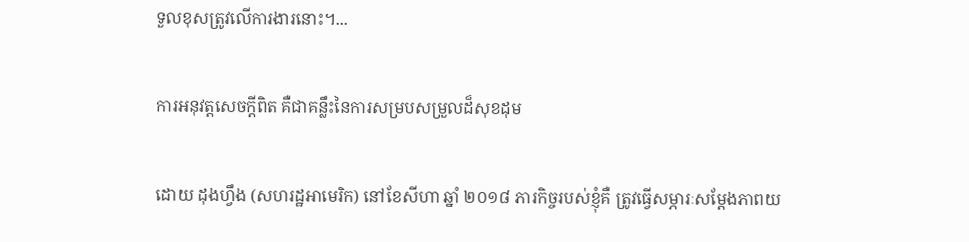ទួលខុសត្រូវលើការងារនោះ។...

ការអនុវត្តសេចក្ដីពិត គឺជាគន្លឹះនៃការសម្របសម្រួលដ៏សុខដុម

ដោយ ដុងហ្វឹង (សហរដ្ឋអាមេរិក) នៅខែសីហា ឆ្នាំ ២០១៨ ភារកិច្ចរបស់ខ្ញុំគឺ ត្រូវធ្វើសម្ភារៈសម្ដែងភាពយ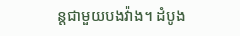ន្តជាមួយបងវ៉ាង។ ដំបូង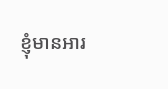ខ្ញុំមានអារ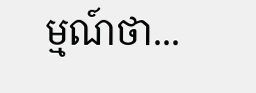ម្មណ៍ថា...